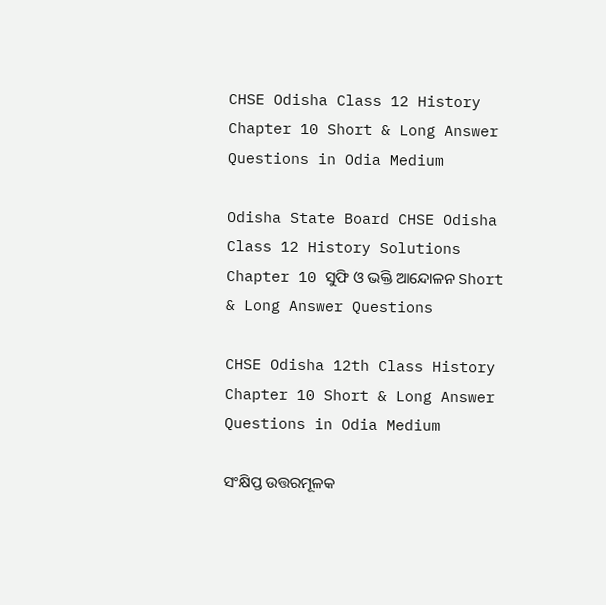CHSE Odisha Class 12 History Chapter 10 Short & Long Answer Questions in Odia Medium

Odisha State Board CHSE Odisha Class 12 History Solutions Chapter 10 ସୁଫି ଓ ଭକ୍ତି ଆନ୍ଦୋଳନ Short & Long Answer Questions

CHSE Odisha 12th Class History Chapter 10 Short & Long Answer Questions in Odia Medium

ସଂକ୍ଷିପ୍ତ ଉତ୍ତରମୂଳକ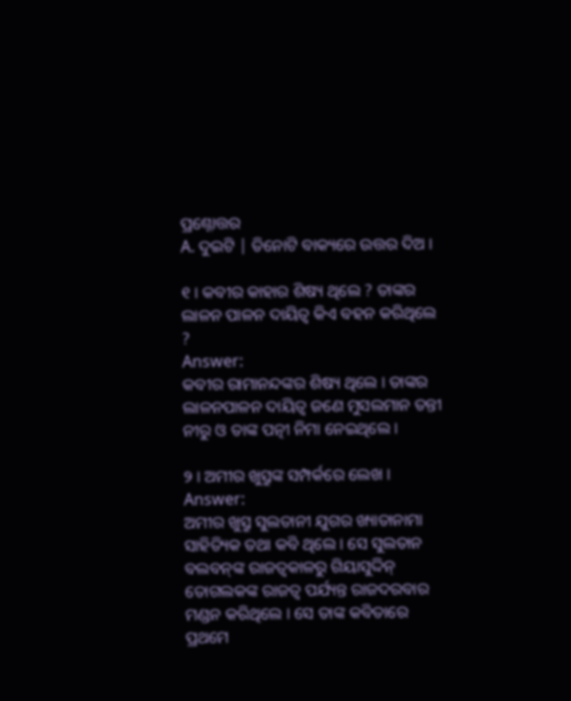ପ୍ରଶ୍ନୋତ୍ତର
A. ଦୁଇଟି | ତିନୋଟି ବାକ୍ୟରେ ଉତ୍ତର ଦିଅ ।

୧ । କବୀର କାହାର ଶିଷ୍ୟ ଥିଲେ ? ତାଙ୍କର ଲାଳନ ପାଳନ ଦାୟିତ୍ବ କିଏ ବହନ କରିଥିଲେ ?
Answer:
କବୀର ରାମାନନ୍ଦଙ୍କର ଶିଷ୍ୟ ଥିଲେ । ତାଙ୍କର ଲାଳନପାଳନ ଦାୟିତ୍ଵ ଜଣେ ମୁସଲମାନ ତନ୍ତୀ ନୀରୁ ଓ ତାଙ୍କ ପତ୍ନୀ ନିମା ନେଇଥିଲେ ।

୨ । ଅମୀର ଖୁସ୍ରୁଙ୍କ ସମ୍ପର୍କରେ ଲେଖ ।
Answer:
ଅମୀର ଖୁସ୍ରୁ ସୁଲତାନୀ ଯୁଗର ଖ୍ୟାତାନାମା ସାହିତ୍ୟିକ ତଥା କବି ଥିଲେ । ସେ ସୁଲତାନ ବଲବନ୍‌ଙ୍କ ରାଜତ୍ଵକାଳରୁ ଗିୟାସୁଦ୍ଦିନ୍ ତୋଗଲକଙ୍କ ରାଜତ୍ଵ ପର୍ଯ୍ୟନ୍ତ ରାଜଦରବାର ମଣ୍ଡନ କରିଥିଲେ । ସେ ତାଙ୍କ କବିତାରେ ପ୍ରଥମେ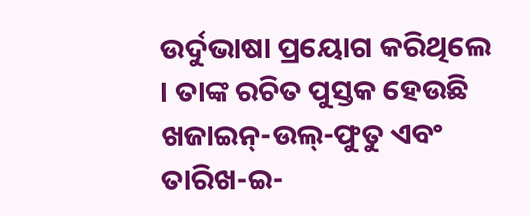ଉର୍ଦୁଭାଷା ପ୍ରୟୋଗ କରିଥିଲେ । ତାଙ୍କ ରଚିତ ପୁସ୍ତକ ହେଉଛି ଖଜାଇନ୍-ଉଲ୍-ଫୁତୁ ଏବଂ ତାରିଖ-ଇ-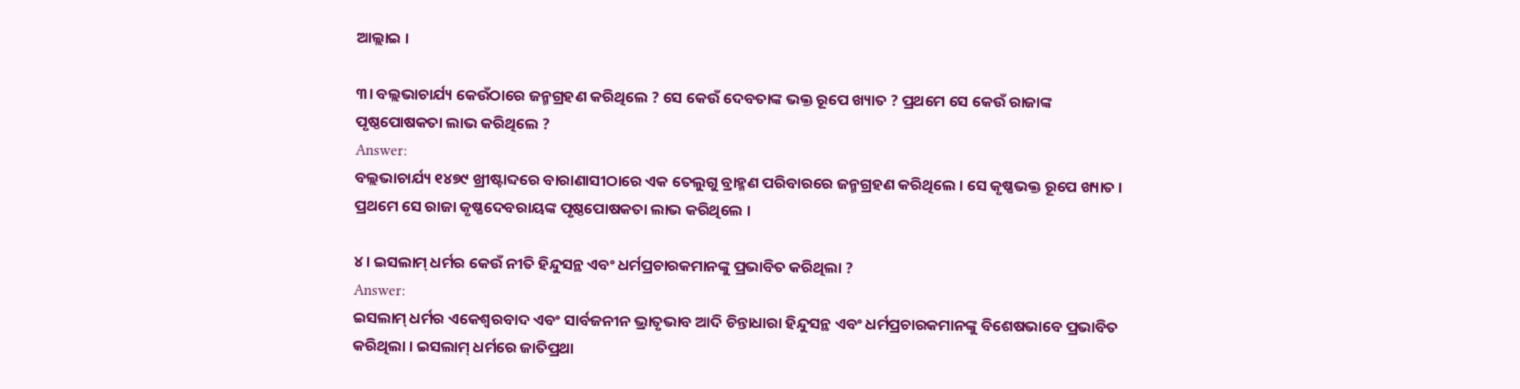ଆଲ୍ଲାଇ ।

୩। ବଲ୍ଲଭାଚାର୍ଯ୍ୟ କେଉଁଠାରେ ଜନ୍ମଗ୍ରହଣ କରିଥିଲେ ? ସେ କେଉଁ ଦେବତାଙ୍କ ଭକ୍ତ ରୂପେ ଖ୍ୟାତ ? ପ୍ରଥମେ ସେ କେଉଁ ରାଜାଙ୍କ ପୃଷ୍ଠପୋଷକତା ଲାଭ କରିଥିଲେ ?
Answer:
ବଲ୍ଲଭାଚାର୍ଯ୍ୟ ୧୪୭୯ ଖ୍ରୀଷ୍ଟାବ୍ଦରେ ବାରାଣାସୀଠାରେ ଏକ ତେଲୁଗୁ ବ୍ରାହ୍ମଣ ପରିବାରରେ ଜନ୍ମଗ୍ରହଣ କରିଥିଲେ । ସେ କୃଷ୍ଣଭକ୍ତ ରୂପେ ଖ୍ୟାତ । ପ୍ରଥମେ ସେ ରାଜା କୃଷ୍ଣଦେବରାୟଙ୍କ ପୃଷ୍ଠପୋଷକତା ଲାଭ କରିଥିଲେ ।

୪ । ଇସଲାମ୍ ଧର୍ମର କେଉଁ ନୀତି ହିନ୍ଦୁସନ୍ଥ ଏବଂ ଧର୍ମପ୍ରଚାରକମାନଙ୍କୁ ପ୍ରଭାବିତ କରିଥିଲା ?
Answer:
ଇସଲାମ୍ ଧର୍ମର ଏକେଶ୍ଵରବାଦ ଏବଂ ସାର୍ବଜନୀନ ଭ୍ରାତୃଭାବ ଆଦି ଚିନ୍ତାଧାରା ହିନ୍ଦୁସନ୍ଥ ଏବଂ ଧର୍ମପ୍ରଚାରକମାନଙ୍କୁ ବିଶେଷଭାବେ ପ୍ରଭାବିତ କରିଥିଲା । ଇସଲାମ୍ ଧର୍ମରେ ଜାତିପ୍ରଥା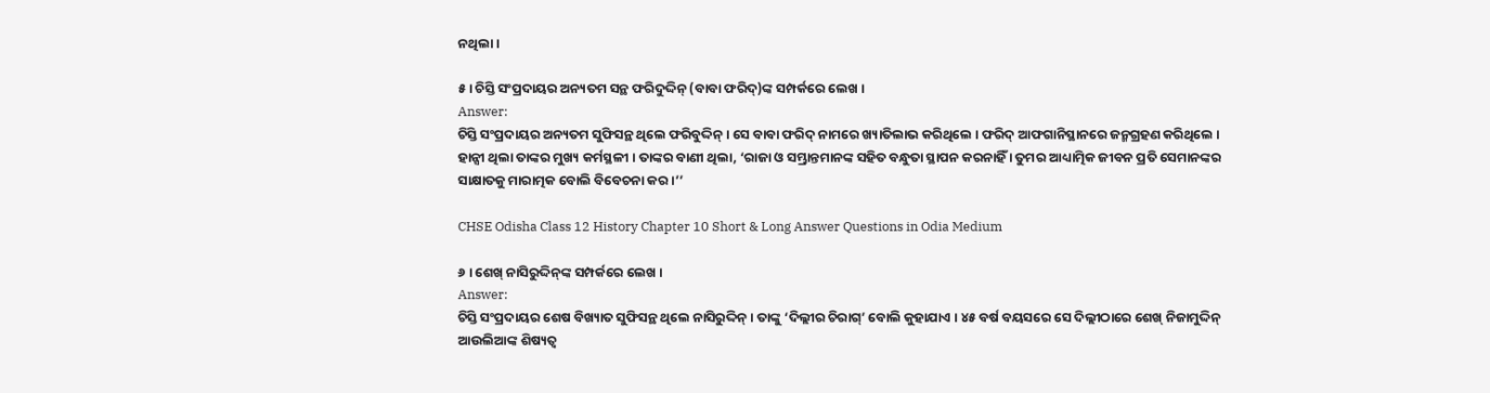ନଥିଲା ।

୫ । ଚିସ୍ତି ସଂପ୍ରଦାୟର ଅନ୍ୟତମ ସନ୍ଥ ଫରିଦୁଦ୍ଦିନ୍ (ବାବା ଫରିଦ୍)ଙ୍କ ସମ୍ପର୍କରେ ଲେଖ ।
Answer:
ଚିସ୍ତି ସଂପ୍ରଦାୟର ଅନ୍ୟତମ ସୁଫିସନ୍ଥ ଥିଲେ ଫରିବୁଦ୍ଦିନ୍ । ସେ ବାବା ଫରିଦ୍ ନାମରେ ଖ୍ୟାତିଲାଭ କରିଥିଲେ । ଫରିଦ୍ ଆଫଗାନିସ୍ଥାନରେ ଜନ୍ମଗ୍ରହଣ କରିଥିଲେ । ହାନ୍ସୀ ଥିଲା ତାଙ୍କର ମୁଖ୍ୟ କର୍ମସ୍ଥଳୀ । ତାଙ୍କର ବାଣୀ ଥିଲା, ‘ରାଜା ଓ ସମ୍ଭ୍ରାନ୍ତମାନଙ୍କ ସହିତ ବନ୍ଧୁତା ସ୍ଥାପନ କରନାହିଁ । ତୁମର ଆଧ୍ୟାତ୍ମିକ ଜୀବନ ପ୍ରତି ସେମାନଙ୍କର ସାକ୍ଷାତକୁ ମାରାତ୍ମକ ବୋଲି ବିବେଚନା କର ।’’

CHSE Odisha Class 12 History Chapter 10 Short & Long Answer Questions in Odia Medium

୬ । ଶେଖ୍ ନାସିରୁଦ୍ଦିନ୍‌ଙ୍କ ସମ୍ପର୍କରେ ଲେଖ ।
Answer:
ଚିସ୍ତି ସଂପ୍ରଦାୟର ଶେଷ ବିଖ୍ୟାତ ସୁଫିସନ୍ଥ ଥିଲେ ନାସିରୁଦ୍ଦିନ୍ । ତାଙ୍କୁ ‘ଦିଲ୍ଲୀର ଚିରାଗ୍’ ବୋଲି କୁହାଯାଏ । ୪୫ ବର୍ଷ ବୟସରେ ସେ ଦିଲ୍ଲୀଠାରେ ଶେଖ୍ ନିଜାମୁଦ୍ଦିନ୍ ଆଉଲିଆଙ୍କ ଶିଷ୍ୟତ୍ଵ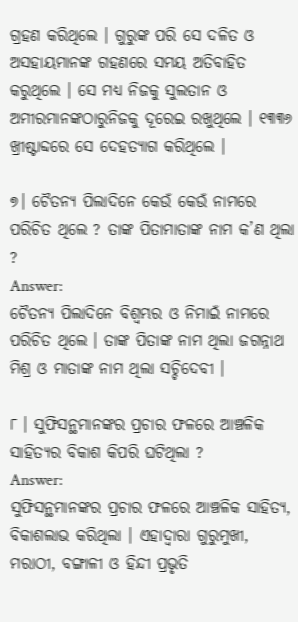ଗ୍ରହଣ କରିଥିଲେ । ଗୁରୁଙ୍କ ପରି ସେ ଦଳିତ ଓ ଅସହାୟମାନଙ୍କ ଗହଣରେ ସମୟ ଅତିବାହିତ କରୁଥିଲେ । ସେ ମଧ୍ୟ ନିଜକୁ ସୁଲତାନ ଓ ଅମୀରମାନଙ୍କଠାରୁନିଜକୁ ଦୂରେଇ ରଖୁଥିଲେ । ୧୩୩୬ ଖ୍ରୀଷ୍ଟାବ୍ଦରେ ସେ ଦେହତ୍ୟାଗ କରିଥିଲେ ।

୭। ଚୈତନ୍ୟ ପିଲାଦିନେ କେଉଁ କେଉଁ ନାମରେ ପରିଚିତ ଥିଲେ ? ତାଙ୍କ ପିତାମାତାଙ୍କ ନାମ କ’ଣ ଥିଲା ?
Answer:
ଚୈତନ୍ୟ ପିଲାଦିନେ ବିଶ୍ବମ୍ଭର ଓ ନିମାଇଁ ନାମରେ ପରିଚିତ ଥିଲେ । ତାଙ୍କ ପିତାଙ୍କ ନାମ ଥିଲା ଜଗନ୍ନାଥ ମିଶ୍ର ଓ ମାତାଙ୍କ ନାମ ଥିଲା ସଚ୍ଚିଦେବୀ ।

୮ । ସୁଫିସନ୍ଥମାନଙ୍କର ପ୍ରଚାର ଫଳରେ ଆଞ୍ଚଳିକ ସାହିତ୍ୟର ବିକାଶ କିପରି ଘଟିଥିଲା ?
Answer:
ସୁଫିସନ୍ଥମାନଙ୍କର ପ୍ରଚାର ଫଳରେ ଆଞ୍ଚଳିକ ସାହିତ୍ୟ, ବିକାଶଲାଭ କରିଥିଲା । ଏହାଦ୍ଵାରା ଗୁରୁମୁଖୀ, ମରାଠୀ, ବଙ୍ଗାଳୀ ଓ ହିନ୍ଦୀ ପ୍ରଭୃତି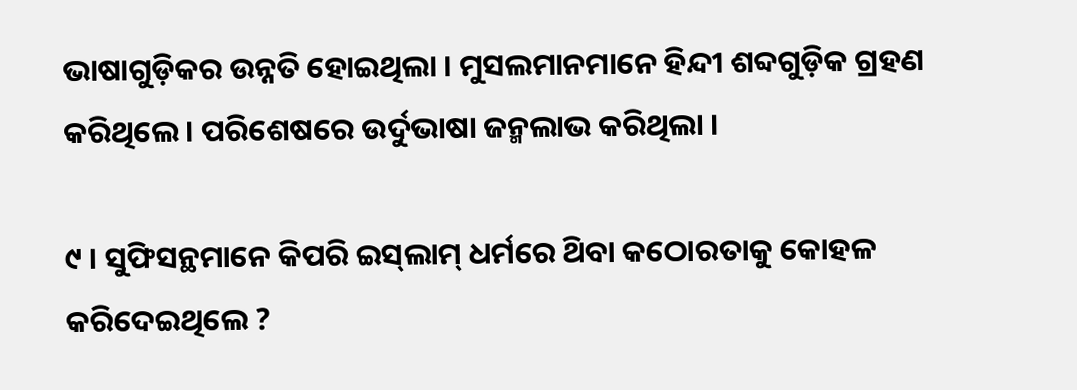ଭାଷାଗୁଡ଼ିକର ଉନ୍ନତି ହୋଇଥିଲା । ମୁସଲମାନମାନେ ହିନ୍ଦୀ ଶବ୍ଦଗୁଡ଼ିକ ଗ୍ରହଣ କରିଥିଲେ । ପରିଶେଷରେ ଉର୍ଦୁଭାଷା ଜନ୍ମଲାଭ କରିଥିଲା ।

୯ । ସୁଫିସନ୍ଥମାନେ କିପରି ଇସ୍‌ଲାମ୍ ଧର୍ମରେ ଥ‌ିବା କଠୋରତାକୁ କୋହଳ କରିଦେଇଥିଲେ ?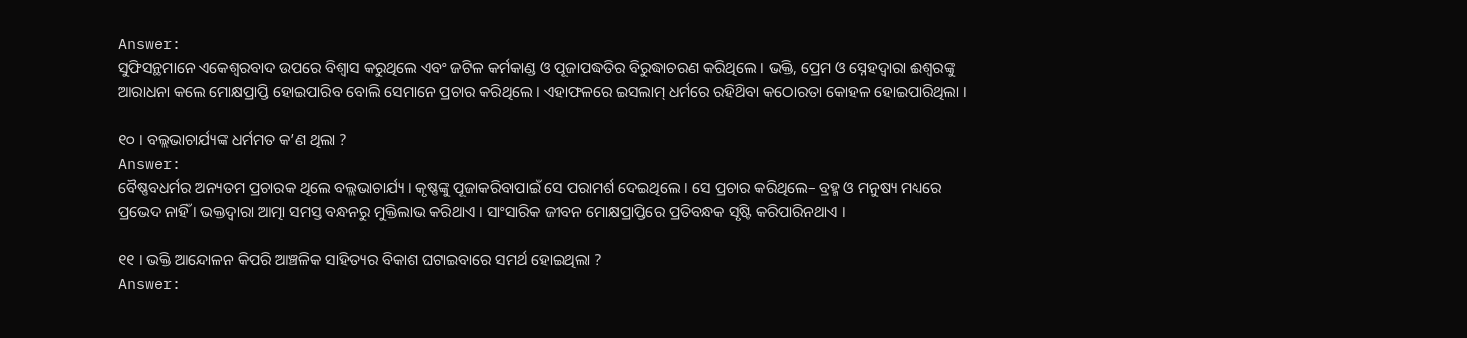Answer:
ସୁଫିସନ୍ଥମାନେ ଏକେଶ୍ୱରବାଦ ଉପରେ ବିଶ୍ଵାସ କରୁଥିଲେ ଏବଂ ଜଟିଳ କର୍ମକାଣ୍ଡ ଓ ପୂଜାପଦ୍ଧତିର ବିରୁଦ୍ଧାଚରଣ କରିଥିଲେ । ଭକ୍ତି, ପ୍ରେମ ଓ ସ୍ନେହଦ୍ଵାରା ଈଶ୍ଵରଙ୍କୁ ଆରାଧନା କଲେ ମୋକ୍ଷପ୍ରାପ୍ତି ହୋଇପାରିବ ବୋଲି ସେମାନେ ପ୍ରଚାର କରିଥିଲେ । ଏହାଫଳରେ ଇସଲାମ୍ ଧର୍ମରେ ରହିଥ‌ିବା କଠୋରତା କୋହଳ ହୋଇପାରିଥିଲା ।

୧୦ । ବଲ୍ଲଭାଚାର୍ଯ୍ୟଙ୍କ ଧର୍ମମତ କ’ଣ ଥିଲା ?
Answer:
ବୈଷ୍ଣବଧର୍ମର ଅନ୍ୟତମ ପ୍ରଚାରକ ଥିଲେ ବଲ୍ଲଭାଚାର୍ଯ୍ୟ । କୃଷ୍ଣଙ୍କୁ ପୂଜାକରିବାପାଇଁ ସେ ପରାମର୍ଶ ଦେଇଥିଲେ । ସେ ପ୍ରଚାର କରିଥିଲେ– ବ୍ରହ୍ମ ଓ ମନୁଷ୍ୟ ମଧ୍ୟରେ ପ୍ରଭେଦ ନାହିଁ । ଭକ୍ତଦ୍ଵାରା ଆତ୍ମା ସମସ୍ତ ବନ୍ଧନରୁ ମୁକ୍ତିଲାଭ କରିଥାଏ । ସାଂସାରିକ ଜୀବନ ମୋକ୍ଷପ୍ରାପ୍ତିରେ ପ୍ରତିବନ୍ଧକ ସୃଷ୍ଟି କରିପାରିନଥାଏ ।

୧୧ । ଭକ୍ତି ଆନ୍ଦୋଳନ କିପରି ଆଞ୍ଚଳିକ ସାହିତ୍ୟର ବିକାଶ ଘଟାଇବାରେ ସମର୍ଥ ହୋଇଥିଲା ?
Answer: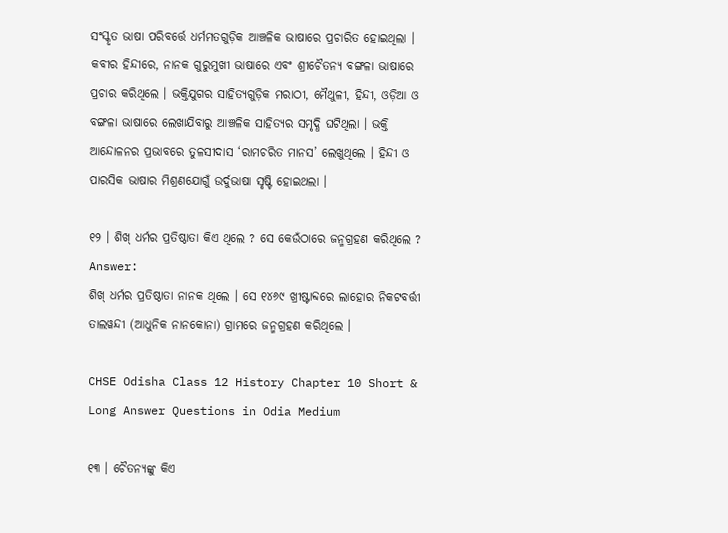ସଂସ୍କୃତ ଭାଷା ପରିବର୍ତ୍ତେ ଧର୍ମମତଗୁଡ଼ିକ ଆଞ୍ଚଳିକ ଭାଷାରେ ପ୍ରଚାରିତ ହୋଇଥିଲା । କବୀର ହିନ୍ଦୀରେ, ନାନକ ଗୁରୁମୁଖୀ ଭାଷାରେ ଏବଂ ଶ୍ରୀଚୈତନ୍ୟ ବଙ୍ଗଳା ଭାଷାରେ ପ୍ରଚାର କରିଥିଲେ । ଭକ୍ତିଯୁଗର ସାହିତ୍ୟଗୁଡ଼ିକ ମରାଠୀ, ମୈଥୁଳୀ, ହିନ୍ଦୀ, ଓଡ଼ିଆ ଓ ବଙ୍ଗଳା ଭାଷାରେ ଲେଖାଯିବାରୁ ଆଞ୍ଚଳିକ ସାହିତ୍ୟର ସମୃଦ୍ଧି ଘଟିଥିଲା । ଭକ୍ତି ଆନ୍ଦୋଳନର ପ୍ରଭାବରେ ତୁଳସୀଦାସ ‘ରାମଚରିତ ମାନସ’ ଲେଖୁଥିଲେ । ହିନ୍ଦୀ ଓ ପାରସିକ ଭାଷାର ମିଶ୍ରଣଯୋଗୁଁ ଉର୍ଦୁଭାଷା ସୃଷ୍ଟି ହୋଇଥଲା ।

୧୨ । ଶିଖ୍ ଧର୍ମର ପ୍ରତିଷ୍ଠାତା କିଏ ଥିଲେ ? ସେ କେଉଁଠାରେ ଜନ୍ମଗ୍ରହଣ କରିଥିଲେ ?
Answer:
ଶିଖ୍ ଧର୍ମର ପ୍ରତିଷ୍ଠାତା ନାନକ ଥିଲେ । ସେ ୧୪୬୯ ଖ୍ରୀଷ୍ଟାବ୍ଦରେ ଲାହୋର ନିକଟବର୍ତ୍ତୀ ତାଲୱନ୍ଦୀ (ଆଧୁନିକ ନାନକୋନା) ଗ୍ରାମରେ ଜନ୍ମଗ୍ରହଣ କରିଥିଲେ ।

CHSE Odisha Class 12 History Chapter 10 Short & Long Answer Questions in Odia Medium

୧୩ । ଚୈତନ୍ୟଙ୍କୁ କିଏ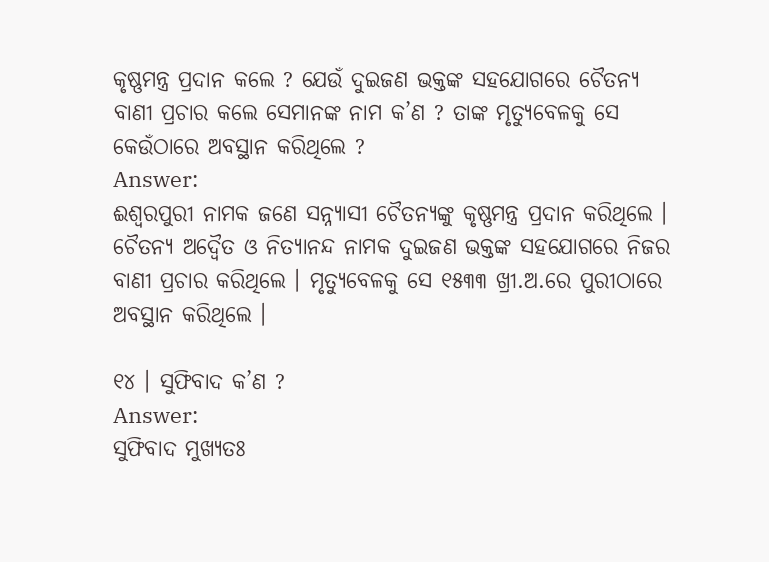କୃଷ୍ଣମନ୍ତ୍ର ପ୍ରଦାନ କଲେ ? ଯେଉଁ ଦୁଇଜଣ ଭକ୍ତଙ୍କ ସହଯୋଗରେ ଚୈତନ୍ୟ ବାଣୀ ପ୍ରଚାର କଲେ ସେମାନଙ୍କ ନାମ କ’ଣ ? ତାଙ୍କ ମୃତ୍ୟୁବେଳକୁ ସେ କେଉଁଠାରେ ଅବସ୍ଥାନ କରିଥିଲେ ?
Answer:
ଈଶ୍ୱରପୁରୀ ନାମକ ଜଣେ ସନ୍ନ୍ୟାସୀ ଚୈତନ୍ୟଙ୍କୁ କୃଷ୍ଣମନ୍ତ୍ର ପ୍ରଦାନ କରିଥିଲେ । ଚୈତନ୍ୟ ଅଦ୍ଵୈତ ଓ ନିତ୍ୟାନନ୍ଦ ନାମକ ଦୁଇଜଣ ଭକ୍ତଙ୍କ ସହଯୋଗରେ ନିଜର ବାଣୀ ପ୍ରଚାର କରିଥିଲେ । ମୃତ୍ୟୁବେଳକୁ ସେ ୧୫୩୩ ଖ୍ରୀ.ଅ.ରେ ପୁରୀଠାରେ ଅବସ୍ଥାନ କରିଥିଲେ ।

୧୪ । ସୁଫିବାଦ କ’ଣ ?
Answer:
ସୁଫିବାଦ ମୁଖ୍ୟତଃ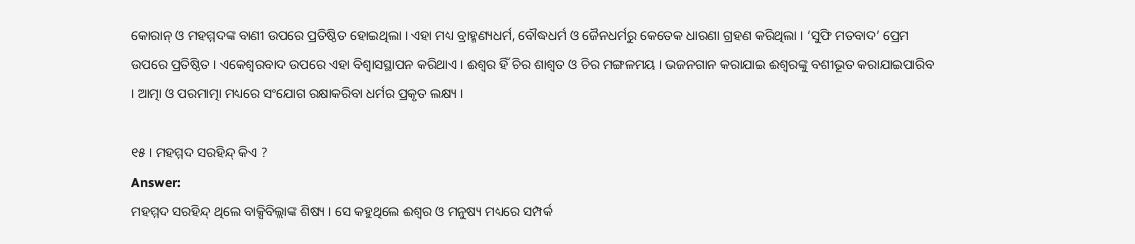କୋରାନ୍ ଓ ମହମ୍ମଦଙ୍କ ବାଣୀ ଉପରେ ପ୍ରତିଷ୍ଠିତ ହୋଇଥିଲା । ଏହା ମଧ୍ୟ ବ୍ରାହ୍ମଣ୍ୟଧର୍ମ, ବୌଦ୍ଧଧର୍ମ ଓ ଜୈନଧର୍ମରୁ କେତେକ ଧାରଣା ଗ୍ରହଣ କରିଥିଲା । ‘ସୁଫି ମତବାଦ’ ପ୍ରେମ ଉପରେ ପ୍ରତିଷ୍ଠିତ । ଏକେଶ୍ୱରବାଦ ଉପରେ ଏହା ବିଶ୍ଵାସସ୍ଥାପନ କରିଥାଏ । ଈଶ୍ବର ହିଁ ଚିର ଶାଶ୍ଵତ ଓ ଚିର ମଙ୍ଗଳମୟ । ଭଜନଗାନ କରାଯାଇ ଈଶ୍ଵରଙ୍କୁ ବଶୀଭୂତ କରାଯାଇପାରିବ । ଆତ୍ମା ଓ ପରମାତ୍ମା ମଧ୍ୟରେ ସଂଯୋଗ ରକ୍ଷାକରିବା ଧର୍ମର ପ୍ରକୃତ ଲକ୍ଷ୍ୟ ।

୧୫ । ମହମ୍ମଦ ସରହିନ୍ଦ୍ କିଏ ?
Answer:
ମହମ୍ମଦ ସରହିନ୍ଦ୍ ଥିଲେ ବାକ୍ସିବିଲ୍ଲାଙ୍କ ଶିଷ୍ୟ । ସେ କହୁଥିଲେ ଈଶ୍ଵର ଓ ମନୁଷ୍ୟ ମଧ୍ୟରେ ସମ୍ପର୍କ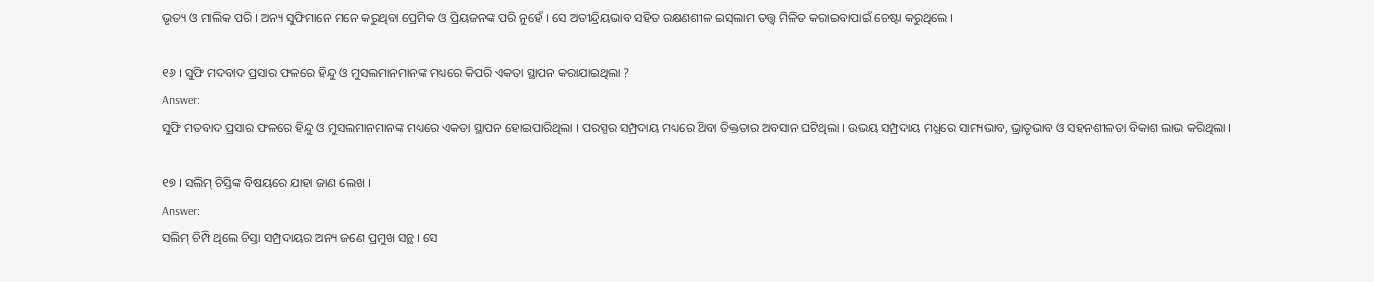ଭୃତ୍ୟ ଓ ମାଲିକ ପରି । ଅନ୍ୟ ସୁଫିମାନେ ମନେ କରୁଥିବା ପ୍ରେମିକ ଓ ପ୍ରିୟଜନଙ୍କ ପରି ନୁହେଁ । ସେ ଅତୀନ୍ଦ୍ରିୟଭାବ ସହିତ ରକ୍ଷଣଶୀଳ ଇସ୍‌ଲାମ ତତ୍ତ୍ଵ ମିଳିତ କରାଇବାପାଇଁ ଚେଷ୍ଟା କରୁଥିଲେ ।

୧୬ । ସୁଫି ମଦବାଦ ପ୍ରସାର ଫଳରେ ହିନ୍ଦୁ ଓ ମୁସଲମାନମାନଙ୍କ ମଧ୍ୟରେ କିପରି ଏକତା ସ୍ଥାପନ କରାଯାଇଥିଲା ?
Answer:
ସୁଫି ମତବାଦ ପ୍ରସାର ଫଳରେ ହିନ୍ଦୁ ଓ ମୁସଲମାନମାନଙ୍କ ମଧ୍ୟରେ ଏକତା ସ୍ଥାପନ ହୋଇପାରିଥିଲା । ପରସ୍ପର ସମ୍ପ୍ରଦାୟ ମଧ୍ୟରେ ଥ‌ିବା ତିକ୍ତତାର ଅବସାନ ଘଟିଥିଲା । ଉଭୟ ସମ୍ପ୍ରଦାୟ ମଧ୍ଯରେ ସାମ୍ୟଭାବ, ଭ୍ରାତୃଭାବ ଓ ସହନଶୀଳତା ବିକାଶ ଲାଭ କରିଥିଲା ।

୧୭ । ସଲିମ୍ ଚିସ୍ତିଙ୍କ ବିଷୟରେ ଯାହା ଜାଣ ଲେଖ ।
Answer:
ସଲିମ୍ ଚିମ୍ପି ଥିଲେ ଚିସ୍ତା ସମ୍ପ୍ରଦାୟର ଅନ୍ୟ ଜଣେ ପ୍ରମୁଖ ସନ୍ଥ । ସେ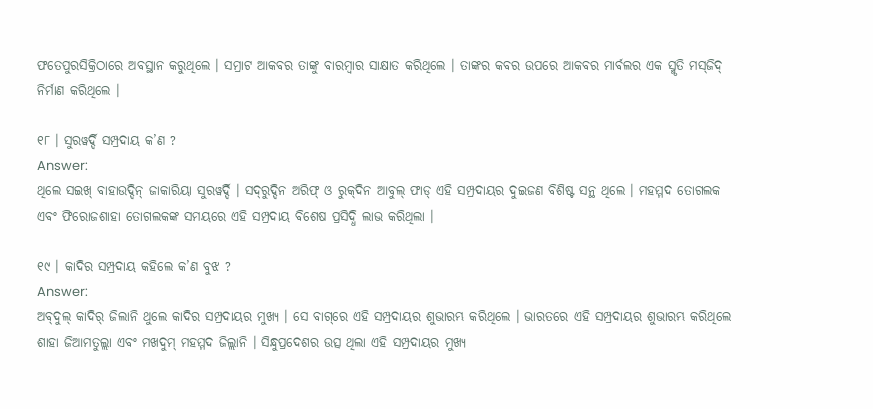ଫତେପୁରସିକ୍ରିଠାରେ ଅବସ୍ଥାନ କରୁଥିଲେ । ସମ୍ରାଟ ଆକବର ତାଙ୍କୁ ବାରମ୍ବାର ସାକ୍ଷାତ କରିଥିଲେ । ତାଙ୍କର କବର ଉପରେ ଆକବର ମାର୍ବଲର ଏକ ସ୍ମୃତି ମସ୍‌ଜିଦ୍ ନିର୍ମାଣ କରିଥିଲେ ।

୧୮ । ସୁରୱର୍ଦ୍ଦି ସମ୍ପ୍ରଦାୟ କ’ଣ ?
Answer:
ଥିଲେ ସଇଖ୍ ବାହାଉଦ୍ଦିନ୍ ଜାକାରିୟା ସୁରୱର୍ଦ୍ଦି । ସଦ୍‌ରୁଦ୍ଦିନ ଅରିଫ୍ ଓ ରୁକ୍‌ଦିନ ଆବୁଲ୍ ଫାଡ୍‌ ଏହି ସମ୍ପ୍ରଦାୟର ଦୁଇଜଣ ବିଶିଷ୍ଟ ସନ୍ଥ ଥିଲେ । ମହମ୍ମଦ ତୋଗଲକ ଏବଂ ଫିରୋଜଶାହା ତୋଗଲକଙ୍କ ସମୟରେ ଏହି ସମ୍ପ୍ରଦାୟ ବିଶେଷ ପ୍ରସିଦ୍ଧି ଲାଭ କରିଥିଲା ।

୧୯ । କାଦିର ସମ୍ପ୍ରଦାୟ କହିଲେ କ’ଣ ବୁଝ ?
Answer:
ଅବ୍‌ଦୁଲ୍ କାଦିର୍ ଜିଲାନି ଥୁଲେ କାଦିର ସମ୍ପ୍ରଦାୟର ମୁଖ୍ୟ । ସେ ବାଗ୍‌ରେ ଏହି ସମ୍ପ୍ରଦାୟର ଶୁଭାରମ୍ଭ କରିଥିଲେ । ଭାରତରେ ଏହି ସମ୍ପ୍ରଦାୟର ଶୁଭାରମ୍ଭ କରିଥିଲେ ଶାହା ଜିଆମତୁଲ୍ଲା ଏବଂ ମଖଦୁମ୍ ମହମ୍ମଦ ଜିଲ୍ଲାନି । ସିନ୍ଧୁପ୍ରଦେଶର ଉତ୍ସ ଥିଲା ଏହି ସମ୍ପ୍ରଦାୟର ମୁଖ୍ୟ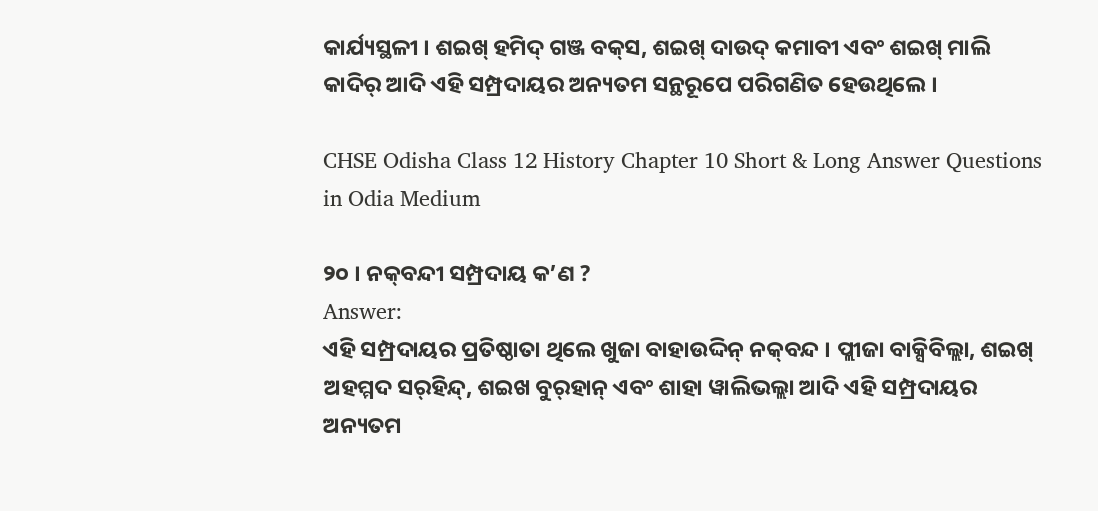କାର୍ଯ୍ୟସ୍ଥଳୀ । ଶଇଖ୍ ହମିଦ୍ ଗଞ୍ଜ ବକ୍‌ସ, ଶଇଖ୍ ଦାଉଦ୍ କମାବୀ ଏବଂ ଶଇଖ୍ ମାଲି କାଦିର୍ ଆଦି ଏହି ସମ୍ପ୍ରଦାୟର ଅନ୍ୟତମ ସନ୍ଥରୂପେ ପରିଗଣିତ ହେଉଥିଲେ ।

CHSE Odisha Class 12 History Chapter 10 Short & Long Answer Questions in Odia Medium

୨୦ । ନକ୍‌ବନ୍ଦୀ ସମ୍ପ୍ରଦାୟ କ’ଣ ?
Answer:
ଏହି ସମ୍ପ୍ରଦାୟର ପ୍ରତିଷ୍ଠାତା ଥିଲେ ଖୁଜା ବାହାଉଦ୍ଦିନ୍ ନକ୍‌ବନ୍ଦ । ପ୍ଲୀଜା ବାକ୍ସିବିଲ୍ଲା, ଶଇଖ୍ ଅହମ୍ମଦ ସର୍‌ହିନ୍ଦ୍, ଶଇଖ ବୁର୍‌ହାନ୍ ଏବଂ ଶାହା ୱାଲିଭଲ୍ଲା ଆଦି ଏହି ସମ୍ପ୍ରଦାୟର ଅନ୍ୟତମ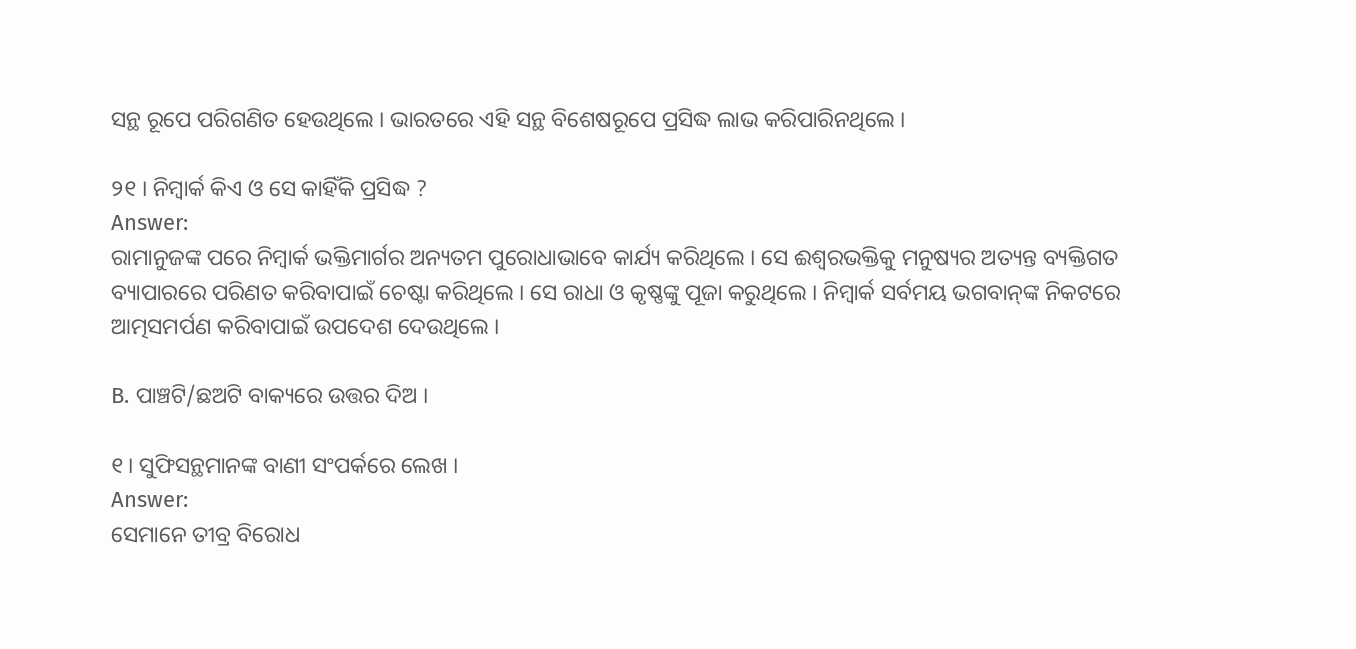ସନ୍ଥ ରୂପେ ପରିଗଣିତ ହେଉଥିଲେ । ଭାରତରେ ଏହି ସନ୍ଥ ବିଶେଷରୂପେ ପ୍ରସିଦ୍ଧ ଲାଭ କରିପାରିନଥିଲେ ।

୨୧ । ନିମ୍ବାର୍କ କିଏ ଓ ସେ କାହିଁକି ପ୍ରସିଦ୍ଧ ?
Answer:
ରାମାନୁଜଙ୍କ ପରେ ନିମ୍ବାର୍କ ଭକ୍ତିମାର୍ଗର ଅନ୍ୟତମ ପୁରୋଧାଭାବେ କାର୍ଯ୍ୟ କରିଥିଲେ । ସେ ଈଶ୍ଵରଭକ୍ତିକୁ ମନୁଷ୍ୟର ଅତ୍ୟନ୍ତ ବ୍ୟକ୍ତିଗତ ବ୍ୟାପାରରେ ପରିଣତ କରିବାପାଇଁ ଚେଷ୍ଟା କରିଥିଲେ । ସେ ରାଧା ଓ କୃଷ୍ଣଙ୍କୁ ପୂଜା କରୁଥିଲେ । ନିମ୍ବାର୍କ ସର୍ବମୟ ଭଗବାନ୍‌ଙ୍କ ନିକଟରେ ଆତ୍ମସମର୍ପଣ କରିବାପାଇଁ ଉପଦେଶ ଦେଉଥିଲେ ।

B. ପାଞ୍ଚଟି/ଛଅଟି ବାକ୍ୟରେ ଉତ୍ତର ଦିଅ ।

୧। ସୁଫିସନ୍ଥମାନଙ୍କ ବାଣୀ ସଂପର୍କରେ ଲେଖ ।
Answer:
ସେମାନେ ତୀବ୍ର ବିରୋଧ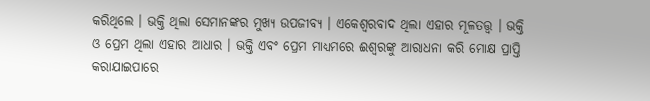କରିଥିଲେ । ଭକ୍ତି ଥିଲା ସେମାନଙ୍କର ମୁଖ୍ୟ ଉପଜୀବ୍ୟ । ଏକେଶ୍ଵରବାଦ ଥିଲା ଏହାର ମୂଳତତ୍ତ୍ଵ । ଭକ୍ତି ଓ ପ୍ରେମ ଥିଲା ଏହାର ଆଧାର । ଭକ୍ତି ଏବଂ ପ୍ରେମ ମାଧ୍ୟମରେ ଈଶ୍ବରଙ୍କୁ ଆରାଧନା କରି ମୋକ୍ଷ ପ୍ରାପ୍ତି କରାଯାଇପାରେ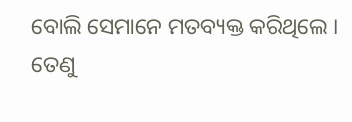ବୋଲି ସେମାନେ ମତବ୍ୟକ୍ତ କରିଥିଲେ । ତେଣୁ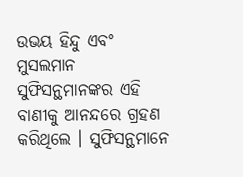ଉଭୟ ହିନ୍ଦୁ ଏବଂ ମୁସଲମାନ ସୁଫିସନ୍ଥମାନଙ୍କର ଏହି ବାଣୀକୁ ଆନନ୍ଦରେ ଗ୍ରହଣ କରିଥିଲେ । ସୁଫିସନ୍ଥମାନେ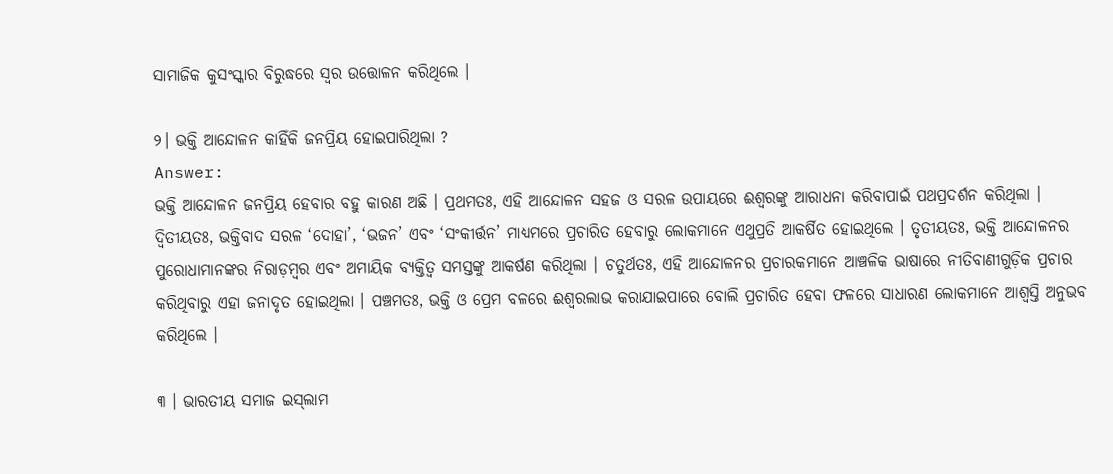ସାମାଜିକ କୁସଂସ୍କାର ବିରୁଦ୍ଧରେ ସ୍ଵର ଉତ୍ତୋଳନ କରିଥିଲେ ।

୨। ଭକ୍ତି ଆନ୍ଦୋଳନ କାହିଁକି ଜନପ୍ରିୟ ହୋଇପାରିଥିଲା ?
Answer:
ଭକ୍ତି ଆନ୍ଦୋଳନ ଜନପ୍ରିୟ ହେବାର ବହୁ କାରଣ ଅଛି । ପ୍ରଥମତଃ, ଏହି ଆନ୍ଦୋଳନ ସହଜ ଓ ସରଳ ଉପାୟରେ ଈଶ୍ଵରଙ୍କୁ ଆରାଧନା କରିବାପାଇଁ ପଥପ୍ରଦର୍ଶନ କରିଥିଲା । ଦ୍ଵିତୀୟତଃ, ଭକ୍ତିବାଦ ସରଳ ‘ଦୋହା’, ‘ଭଜନ’ ଏବଂ ‘ସଂକୀର୍ତ୍ତନ’ ମାଧ୍ୟମରେ ପ୍ରଚାରିତ ହେବାରୁ ଲୋକମାନେ ଏଥୁପ୍ରତି ଆକର୍ଷିତ ହୋଇଥିଲେ । ତୃତୀୟତଃ, ଭକ୍ତି ଆନ୍ଦୋଳନର ପୁରୋଧାମାନଙ୍କର ନିରାଡ଼ମ୍ବର ଏବଂ ଅମାୟିକ ବ୍ୟକ୍ତିତ୍ଵ ସମସ୍ତଙ୍କୁ ଆକର୍ଷଣ କରିଥିଲା । ଚତୁର୍ଥତଃ, ଏହି ଆନ୍ଦୋଳନର ପ୍ରଚାରକମାନେ ଆଞ୍ଚଳିକ ଭାଷାରେ ନୀତିବାଣୀଗୁଡ଼ିକ ପ୍ରଚାର କରିଥିବାରୁ ଏହା ଜନାଦୃତ ହୋଇଥିଲା । ପଞ୍ଚମତଃ, ଭକ୍ତି ଓ ପ୍ରେମ ବଳରେ ଈଶ୍ଵରଲାଭ କରାଯାଇପାରେ ବୋଲି ପ୍ରଚାରିତ ହେବା ଫଳରେ ସାଧାରଣ ଲୋକମାନେ ଆଶ୍ୱସ୍ତି ଅନୁଭବ କରିଥିଲେ ।

୩ । ଭାରତୀୟ ସମାଜ ଇସ୍‌ଲାମ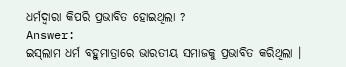ଧର୍ମଦ୍ଵାରା କିପରି ପ୍ରଭାବିତ ହୋଇଥିଲା ?
Answer:
ଇସ୍‌ଲାମ ଧର୍ମ ବହୁମାତ୍ରାରେ ଭାରତୀୟ ସମାଜକୁ ପ୍ରଭାବିତ କରିଥିଲା ।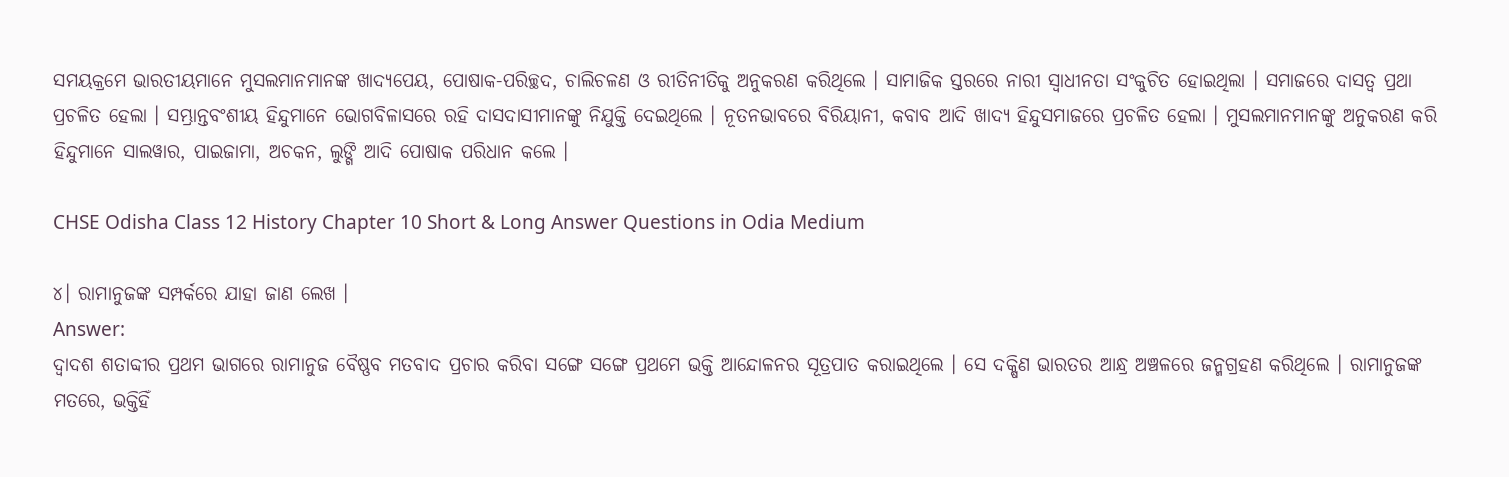ସମୟକ୍ରମେ ଭାରତୀୟମାନେ ମୁସଲମାନମାନଙ୍କ ଖାଦ୍ୟପେୟ, ପୋଷାକ-ପରିଚ୍ଛଦ, ଚାଲିଚଳଣ ଓ ରୀତିନୀତିକୁ ଅନୁକରଣ କରିଥିଲେ । ସାମାଜିକ ସ୍ତରରେ ନାରୀ ସ୍ଵାଧୀନତା ସଂକୁଚିତ ହୋଇଥିଲା । ସମାଜରେ ଦାସତ୍ଵ ପ୍ରଥା ପ୍ରଚଳିତ ହେଲା । ସମ୍ଭ୍ରାନ୍ତବଂଶୀୟ ହିନ୍ଦୁମାନେ ଭୋଗବିଳାସରେ ରହି ଦାସଦାସୀମାନଙ୍କୁ ନିଯୁକ୍ତି ଦେଇଥିଲେ । ନୂତନଭାବରେ ବିରିୟାନୀ, କବାବ ଆଦି ଖାଦ୍ୟ ହିନ୍ଦୁସମାଜରେ ପ୍ରଚଳିତ ହେଲା । ମୁସଲମାନମାନଙ୍କୁ ଅନୁକରଣ କରି ହିନ୍ଦୁମାନେ ସାଲୱାର, ପାଇଜାମା, ଅଚକନ, ଲୁଙ୍ଗି ଆଦି ପୋଷାକ ପରିଧାନ କଲେ ।

CHSE Odisha Class 12 History Chapter 10 Short & Long Answer Questions in Odia Medium

୪। ରାମାନୁଜଙ୍କ ସମ୍ପର୍କରେ ଯାହା ଜାଣ ଲେଖ ।
Answer:
ଦ୍ଵାଦଶ ଶତାବ୍ଦୀର ପ୍ରଥମ ଭାଗରେ ରାମାନୁଜ ବୈଷ୍ଣବ ମତବାଦ ପ୍ରଚାର କରିବା ସଙ୍ଗେ ସଙ୍ଗେ ପ୍ରଥମେ ଭକ୍ତି ଆନ୍ଦୋଳନର ସୂତ୍ରପାତ କରାଇଥିଲେ । ସେ ଦକ୍ଷିଣ ଭାରତର ଆନ୍ଧ୍ର ଅଞ୍ଚଳରେ ଜନ୍ମଗ୍ରହଣ କରିଥିଲେ । ରାମାନୁଜଙ୍କ ମତରେ, ଭକ୍ତିହିଁ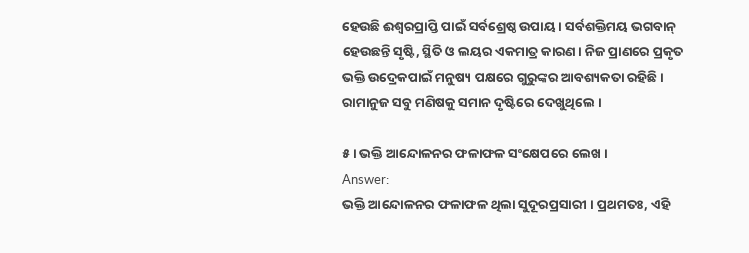ହେଉଛି ଈଶ୍ଵରପ୍ରାପ୍ତି ପାଇଁ ସର୍ବଶ୍ରେଷ୍ଠ ଉପାୟ । ସର୍ବଶକ୍ତିମୟ ଭଗବାନ୍ ହେଉଛନ୍ତି ସୃଷ୍ଟି, ସ୍ଥିତି ଓ ଲୟର ଏକମାତ୍ର କାରଣ । ନିଜ ପ୍ରାଣରେ ପ୍ରକୃତ ଭକ୍ତି ଉଦ୍ରେକପାଇଁ ମନୁଷ୍ୟ ପକ୍ଷରେ ଗୁରୁଙ୍କର ଆବଶ୍ୟକତା ରହିଛି । ରାମାନୁଜ ସବୁ ମଣିଷକୁ ସମାନ ଦୃଷ୍ଟିରେ ଦେଖୁଥିଲେ ।

୫। ଭକ୍ତି ଆନ୍ଦୋଳନର ଫଳାଫଳ ସଂକ୍ଷେପରେ ଲେଖ ।
Answer:
ଭକ୍ତି ଆନ୍ଦୋଳନର ଫଳାଫଳ ଥିଲା ସୁଦୂରପ୍ରସାରୀ । ପ୍ରଥମତଃ, ଏହି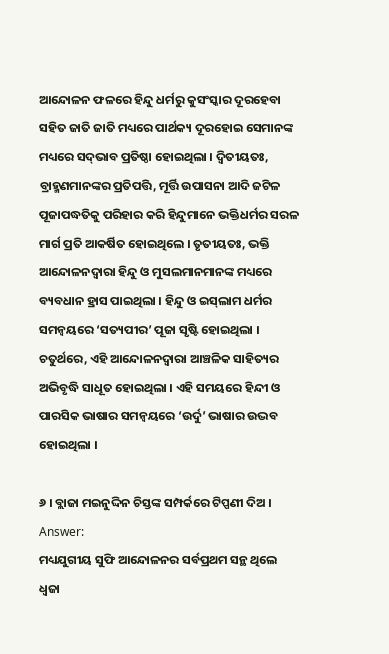ଆନ୍ଦୋଳନ ଫଳରେ ହିନ୍ଦୁ ଧର୍ମରୁ କୁସଂସ୍କାର ଦୂରହେବା ସହିତ ଜାତି ଜାତି ମଧ୍ୟରେ ପାର୍ଥକ୍ୟ ଦୂରହୋଇ ସେମାନଙ୍କ ମଧ୍ୟରେ ସଦ୍‌ଭାବ ପ୍ରତିଷ୍ଠା ହୋଇଥିଲା । ଦ୍ଵିତୀୟତଃ, ବ୍ରାହ୍ମଣମାନଙ୍କର ପ୍ରତିପତ୍ତି, ମୂର୍ତ୍ତି ଉପାସନା ଆଦି ଜଟିଳ ପୂଜାପଦ୍ଧତିକୁ ପରିହାର କରି ହିନ୍ଦୁମାନେ ଭକ୍ତିଧର୍ମର ସରଳ ମାର୍ଗ ପ୍ରତି ଆକର୍ଷିତ ହୋଇଥିଲେ । ତୃତୀୟତଃ, ଭକ୍ତି ଆନ୍ଦୋଳନଦ୍ୱାରା ହିନ୍ଦୁ ଓ ମୁସଲମାନମାନଙ୍କ ମଧ୍ୟରେ ବ୍ୟବଧାନ ହ୍ରାସ ପାଇଥିଲା । ହିନ୍ଦୁ ଓ ଇସ୍‌ଲାମ ଧର୍ମର ସମନ୍ଵୟରେ ‘ସତ୍ୟପୀର’ ପୂଜା ସୃଷ୍ଟି ହୋଇଥିଲା । ଚତୁର୍ଥରେ, ଏହି ଆନ୍ଦୋଳନଦ୍ଵାରା ଆଞ୍ଚଳିକ ସାହିତ୍ୟର ଅଭିବୃଦ୍ଧି ସାଧୂତ ହୋଇଥିଲା । ଏହି ସମୟରେ ହିନ୍ଦୀ ଓ ପାରସିକ ଭାଷାର ସମନ୍ଵୟରେ ‘ଉର୍ଦୁ’ ଭାଷାର ଉଦ୍ଭବ ହୋଇଥିଲା ।

୬ । ବ୍ଲାଜା ମଇନୁଦ୍ଦିନ ଚିସ୍ତଙ୍କ ସମ୍ପର୍କରେ ଟିପ୍ପଣୀ ଦିଅ ।
Answer:
ମଧ୍ୟଯୁଗୀୟ ସୁଫି ଆନ୍ଦୋଳନର ସର୍ବପ୍ରଥମ ସନ୍ଥ ଥିଲେ ଧ୍ଵଜା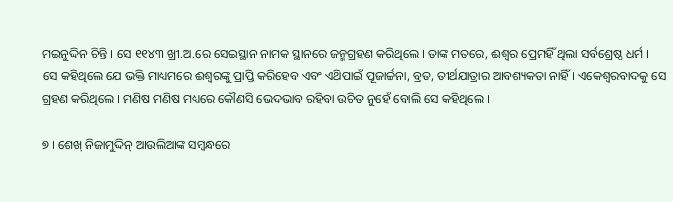ମଇନୁଦ୍ଦିନ ଚିନ୍ତି । ସେ ୧୧୪୩ ଖ୍ରୀ.ଅ.ରେ ସେଇସ୍ଥାନ ନାମକ ସ୍ଥାନରେ ଜନ୍ମଗ୍ରହଣ କରିଥିଲେ । ତାଙ୍କ ମତରେ, ଈଶ୍ଵର ପ୍ରେମହିଁ ଥିଲା ସର୍ବଶ୍ରେଷ୍ଠ ଧର୍ମ । ସେ କହିଥିଲେ ଯେ ଭକ୍ତି ମାଧ୍ୟମରେ ଈଶ୍ଵରଙ୍କୁ ପ୍ରାପ୍ତି କରିହେବ ଏବଂ ଏଥ‌ିପାଇଁ ପୂଜାର୍ଚ୍ଚନା, ବ୍ରତ, ତୀର୍ଥଯାତ୍ରାର ଆବଶ୍ୟକତା ନାହିଁ । ଏକେଶ୍ଵରବାଦକୁ ସେ ଗ୍ରହଣ କରିଥିଲେ । ମଣିଷ ମଣିଷ ମଧ୍ୟରେ କୌଣସି ଭେଦଭାବ ରହିବା ଉଚିତ ନୁହେଁ ବୋଲି ସେ କହିଥିଲେ ।

୭ । ଶେଖ୍ ନିଜାମୁଦ୍ଦିନ୍ ଆଉଲିଆଙ୍କ ସମ୍ବନ୍ଧରେ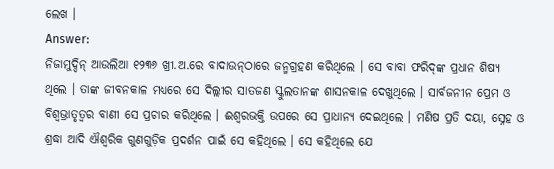ଲେଖ ।
Answer:
ନିଜାମୁଦ୍ଦିନ୍ ଆଉଲିଆ ୧୨୩୬ ଖ୍ରୀ.ଅ.ରେ ବାଦାଉନ୍‌ଠାରେ ଜନ୍ମଗ୍ରହଣ କରିଥିଲେ । ସେ ବାବା ଫରିଦ୍‌ଙ୍କ ପ୍ରଧାନ ଶିଷ୍ୟ ଥିଲେ । ତାଙ୍କ ଜୀବନକାଳ ମଧ୍ୟରେ ସେ ଦିଲ୍ଲୀର ସାତଜଣ ସ୍କୁଲତାନଙ୍କ ଶାସନକାଳ ଦେଖୁଥିଲେ । ସାର୍ବଜନୀନ ପ୍ରେମ ଓ ବିଶ୍ଵଭ୍ରାତୃତ୍ଵର ବାଣୀ ସେ ପ୍ରଚାର କରିଥିଲେ । ଈଶ୍ଵରଭକ୍ତି ଉପରେ ସେ ପ୍ରାଧାନ୍ୟ ଦେଇଥିଲେ । ମଣିଷ ପ୍ରତି ଦୟା, ସ୍ନେହ ଓ ଶ୍ରଦ୍ଧା ଆଦି ଐଶ୍ଵରିକ ଗୁଣଗୁଡ଼ିକ ପ୍ରଦର୍ଶନ ପାଇଁ ସେ କହିଥିଲେ । ସେ କହିଥିଲେ ଯେ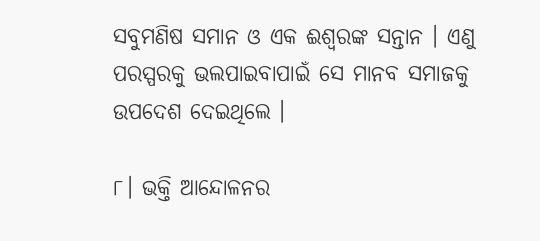ସବୁମଣିଷ ସମାନ ଓ ଏକ ଈଶ୍ଵରଙ୍କ ସନ୍ତାନ । ଏଣୁ ପରସ୍ପରକୁ ଭଲପାଇବାପାଇଁ ସେ ମାନବ ସମାଜକୁ ଉପଦେଶ ଦେଇଥିଲେ ।

୮। ଭକ୍ତି ଆନ୍ଦୋଳନର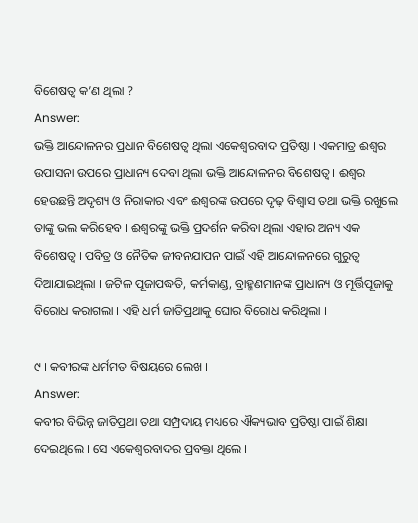ବିଶେଷତ୍ଵ କ’ଣ ଥିଲା ?
Answer:
ଭକ୍ତି ଆନ୍ଦୋଳନର ପ୍ରଧାନ ବିଶେଷତ୍ଵ ଥିଲା ଏକେଶ୍ଵରବାଦ ପ୍ରତିଷ୍ଠା । ଏକମାତ୍ର ଈଶ୍ଵର ଉପାସନା ଉପରେ ପ୍ରାଧାନ୍ୟ ଦେବା ଥିଲା ଭକ୍ତି ଆନ୍ଦୋଳନର ବିଶେଷତ୍ଵ । ଈଶ୍ବର ହେଉଛନ୍ତି ଅଦୃଶ୍ୟ ଓ ନିରାକାର ଏବଂ ଈଶ୍ଵରଙ୍କ ଉପରେ ଦୃଢ଼ ବିଶ୍ଵାସ ତଥା ଭକ୍ତି ରଖୁଲେ ତାଙ୍କୁ ଭଲ କରିହେବ । ଈଶ୍ଵରଙ୍କୁ ଭକ୍ତି ପ୍ରଦର୍ଶନ କରିବା ଥିଲା ଏହାର ଅନ୍ୟ ଏକ ବିଶେଷତ୍ଵ । ପବିତ୍ର ଓ ନୈତିକ ଜୀବନଯାପନ ପାଇଁ ଏହି ଆନ୍ଦୋଳନରେ ଗୁରୁତ୍ଵ ଦିଆଯାଇଥିଲା । ଜଟିଳ ପୂଜାପଦ୍ଧତି, କର୍ମକାଣ୍ଡ, ବ୍ରାହ୍ମଣମାନଙ୍କ ପ୍ରାଧାନ୍ୟ ଓ ମୂର୍ତ୍ତିପୂଜାକୁ ବିରୋଧ କରାଗଲା । ଏହି ଧର୍ମ ଜାତିପ୍ରଥାକୁ ଘୋର ବିରୋଧ କରିଥିଲା ।

୯ । କବୀରଙ୍କ ଧର୍ମମତ ବିଷୟରେ ଲେଖ ।
Answer:
କବୀର ବିଭିନ୍ନ ଜାତିପ୍ରଥା ତଥା ସମ୍ପ୍ରଦାୟ ମଧ୍ୟରେ ଐକ୍ୟଭାବ ପ୍ରତିଷ୍ଠା ପାଇଁ ଶିକ୍ଷା ଦେଇଥିଲେ । ସେ ଏକେଶ୍ୱରବାଦର ପ୍ରବକ୍ତା ଥିଲେ ।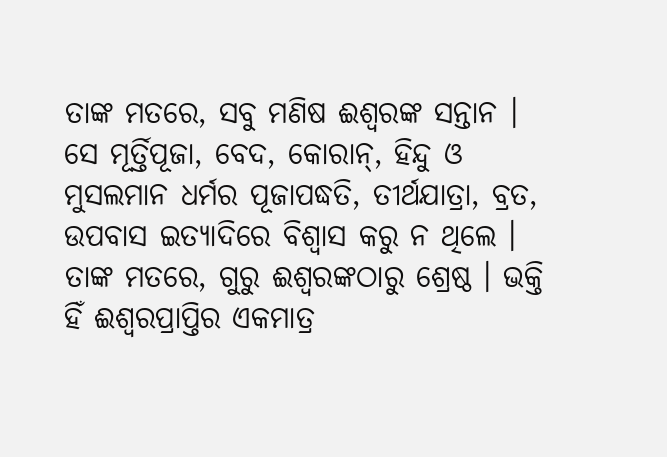ତାଙ୍କ ମତରେ, ସବୁ ମଣିଷ ଈଶ୍ଵରଙ୍କ ସନ୍ତାନ । ସେ ମୂର୍ତ୍ତିପୂଜା, ବେଦ, କୋରାନ୍, ହିନ୍ଦୁ ଓ ମୁସଲମାନ ଧର୍ମର ପୂଜାପଦ୍ଧତି, ତୀର୍ଥଯାତ୍ରା, ବ୍ରତ, ଉପବାସ ଇତ୍ୟାଦିରେ ବିଶ୍ଵାସ କରୁ ନ ଥିଲେ । ତାଙ୍କ ମତରେ, ଗୁରୁ ଈଶ୍ଵରଙ୍କଠାରୁ ଶ୍ରେଷ୍ଠ । ଭକ୍ତି ହିଁ ଈଶ୍ୱରପ୍ରାପ୍ତିର ଏକମାତ୍ର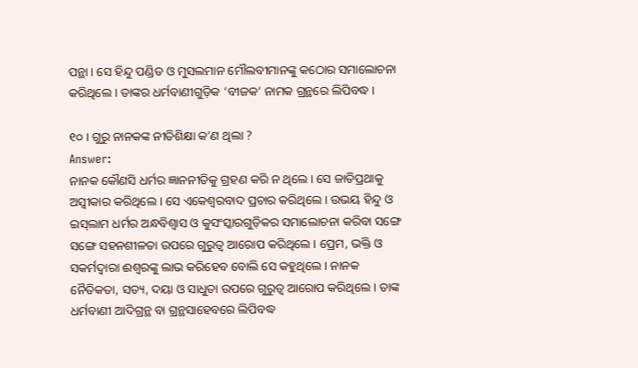ପନ୍ଥା । ସେ ହିନ୍ଦୁ ପଣ୍ଡିତ ଓ ମୁସଲମାନ ମୌଲବୀମାନଙ୍କୁ କଠୋର ସମାଲୋଚନା କରିଥିଲେ । ତାଙ୍କର ଧର୍ମବାଣୀଗୁଡ଼ିକ ‘ବୀଜକ’ ନାମକ ଗ୍ରନ୍ଥରେ ଲିପିବଦ୍ଧ ।

୧୦ । ଗୁରୁ ନାନକଙ୍କ ନୀତିଶିକ୍ଷା କ’ଣ ଥିଲା ?
Answer:
ନାନକ କୌଣସି ଧର୍ମର ଜ୍ଞାନନୀତିକୁ ଗ୍ରହଣ କରି ନ ଥିଲେ । ସେ ଜାତିପ୍ରଥାକୁ ଅସ୍ୱୀକାର କରିଥିଲେ । ସେ ଏକେଶ୍ଵରବାଦ ପ୍ରଚାର କରିଥିଲେ । ଉଭୟ ହିନ୍ଦୁ ଓ ଇସ୍‌ଲାମ ଧର୍ମର ଅନ୍ଧବିଶ୍ଵାସ ଓ କୁସଂସ୍କାରଗୁଡ଼ିକର ସମାଲୋଚନା କରିବା ସଙ୍ଗେ ସଙ୍ଗେ ସହନଶୀଳତା ଉପରେ ଗୁରୁତ୍ଵ ଆରୋପ କରିଥିଲେ । ପ୍ରେମ, ଭକ୍ତି ଓ ସକର୍ମଦ୍ଵାରା ଈଶ୍ଵରଙ୍କୁ ଲାଭ କରିହେବ ବୋଲି ସେ କହୁଥିଲେ । ନାନକ ନୈତିକତା, ସତ୍ୟ, ଦୟା ଓ ସାଧୁତା ଉପରେ ଗୁରୁତ୍ୱ ଆରୋପ କରିଥିଲେ । ତାଙ୍କ ଧର୍ମବାଣୀ ଆଦିଗ୍ରନ୍ଥ ବା ଗ୍ରନ୍ଥସାହେବରେ ଲିପିବଦ୍ଧ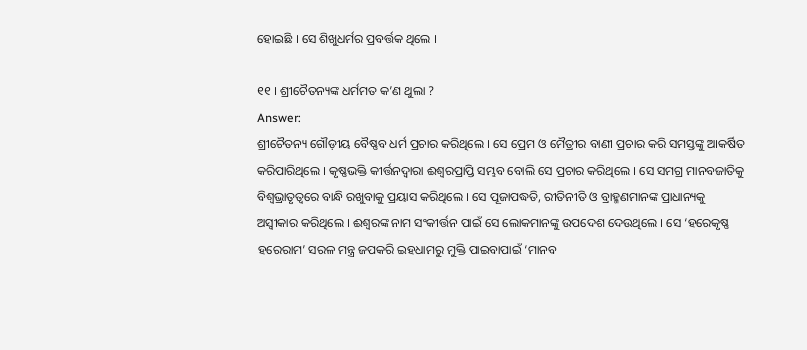ହୋଇଛି । ସେ ଶିଖୁଧର୍ମର ପ୍ରବର୍ତ୍ତକ ଥିଲେ ।

୧୧ । ଶ୍ରୀଚୈତନ୍ୟଙ୍କ ଧର୍ମମତ କ’ଣ ଥୁଲା ?
Answer:
ଶ୍ରୀଚୈତନ୍ୟ ଗୌଡ଼ୀୟ ବୈଷ୍ଣବ ଧର୍ମ ପ୍ରଚାର କରିଥିଲେ । ସେ ପ୍ରେମ ଓ ମୈତ୍ରୀର ବାଣୀ ପ୍ରଚାର କରି ସମସ୍ତଙ୍କୁ ଆକର୍ଷିତ କରିପାରିଥିଲେ । କୃଷ୍ଣଭକ୍ତି କୀର୍ତ୍ତନଦ୍ଵାରା ଈଶ୍ଵରପ୍ରାପ୍ତି ସମ୍ଭବ ବୋଲି ସେ ପ୍ରଚାର କରିଥିଲେ । ସେ ସମଗ୍ର ମାନବଜାତିକୁ ବିଶ୍ବଭ୍ରାତୃତ୍ଵରେ ବାନ୍ଧି ରଖୁବାକୁ ପ୍ରୟାସ କରିଥିଲେ । ସେ ପୂଜାପଦ୍ଧତି, ରୀତିନୀତି ଓ ବ୍ରାହ୍ମଣମାନଙ୍କ ପ୍ରାଧାନ୍ୟକୁ ଅସ୍ଵୀକାର କରିଥିଲେ । ଈଶ୍ବରଙ୍କ ନାମ ସଂକୀର୍ତ୍ତନ ପାଇଁ ସେ ଲୋକମାନଙ୍କୁ ଉପଦେଶ ଦେଉଥିଲେ । ସେ ‘ହରେକୃଷ୍ଣ ହରେରାମ’ ସରଳ ମନ୍ତ୍ର ଜପକରି ଇହଧାମରୁ ମୁକ୍ତି ପାଇବାପାଇଁ ‘ମାନବ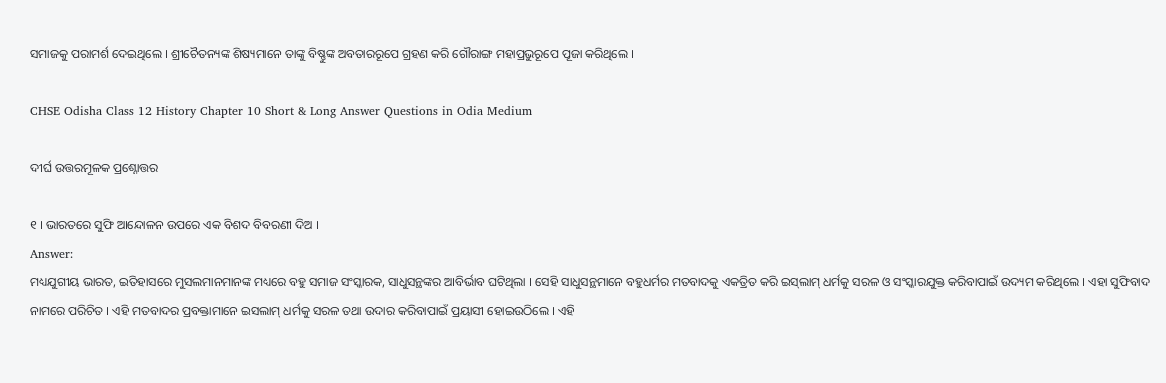ସମାଜକୁ ପରାମର୍ଶ ଦେଇଥିଲେ । ଶ୍ରୀଚୈତନ୍ୟଙ୍କ ଶିଷ୍ୟମାନେ ତାଙ୍କୁ ବିଷ୍ଣୁଙ୍କ ଅବତାରରୂପେ ଗ୍ରହଣ କରି ଗୌରାଙ୍ଗ ମହାପ୍ରଭୁରୂପେ ପୂଜା କରିଥିଲେ ।

CHSE Odisha Class 12 History Chapter 10 Short & Long Answer Questions in Odia Medium

ଦୀର୍ଘ ଉତ୍ତରମୂଳକ ପ୍ରଶ୍ନୋତ୍ତର

୧ । ଭାରତରେ ସୁଫି ଆନ୍ଦୋଳନ ଉପରେ ଏକ ବିଶଦ ବିବରଣୀ ଦିଅ ।
Answer:
ମଧ୍ୟଯୁଗୀୟ ଭାରତ, ଇତିହାସରେ ମୁସଲମାନମାନଙ୍କ ମଧ୍ୟରେ ବହୁ ସମାଜ ସଂସ୍କାରକ, ସାଧୁସନ୍ଥଙ୍କର ଆବିର୍ଭାବ ଘଟିଥିଲା । ସେହି ସାଧୁସନ୍ଥମାନେ ବହୁଧର୍ମର ମତବାଦକୁ ଏକତ୍ରିତ କରି ଇସ୍‌ଲାମ୍ ଧର୍ମକୁ ସରଳ ଓ ସଂସ୍କାରଯୁକ୍ତ କରିବାପାଇଁ ଉଦ୍ୟମ କରିଥିଲେ । ଏହା ସୁଫିବାଦ ନାମରେ ପରିଚିତ । ଏହି ମତବାଦର ପ୍ରବକ୍ତାମାନେ ଇସଲାମ୍ ଧର୍ମକୁ ସରଳ ତଥା ଉଦାର କରିବାପାଇଁ ପ୍ରୟାସୀ ହୋଇଉଠିଲେ । ଏହି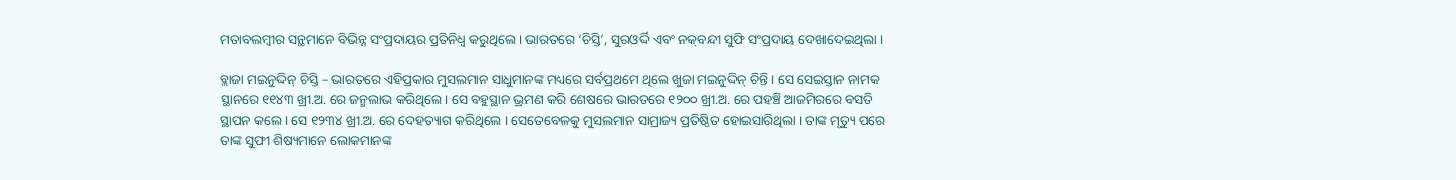ମତାବଲମ୍ବୀର ସନ୍ଥମାନେ ବିଭିନ୍ନ ସଂପ୍ରଦାୟର ପ୍ରତିନିଧ୍ୱ କରୁଥିଲେ । ଭାରତରେ ‘ଚିସ୍ତି’, ସୁରଓର୍ଦ୍ଦି ଏବଂ ନକ୍‌ବନ୍ଦୀ ସୁଫି ସଂପ୍ରଦାୟ ଦେଖାଦେଇଥିଲା ।

ବ୍ଲାଜା ମଇନୁଦ୍ଦିନ୍ ଚିସ୍ତି – ଭାରତରେ ଏହିପ୍ରକାର ମୁସଲମାନ ସାଧୁମାନଙ୍କ ମଧ୍ୟରେ ସର୍ବପ୍ରଥମେ ଥିଲେ ଖୁଜା ମଇନୁଦ୍ଦିନ୍ ଚିନ୍ତି । ସେ ସେଇସ୍ତାନ ନାମକ ସ୍ଥାନରେ ୧୧୪୩ ଖ୍ରୀ.ଅ. ରେ ଜନ୍ମଲାଭ କରିଥିଲେ । ସେ ବହୁସ୍ଥାନ ଭ୍ରମଣ କରି ଶେଷରେ ଭାରତରେ ୧୨୦୦ ଖ୍ରୀ.ଅ. ରେ ପହଞ୍ଚି ଆଜମିରରେ ବସତି ସ୍ଥାପନ କଲେ । ସେ ୧୨୩୪ ଖ୍ରୀ.ଅ. ରେ ଦେହତ୍ୟାଗ କରିଥିଲେ । ସେତେବେଳକୁ ମୁସଲମାନ ସାମ୍ରାଜ୍ୟ ପ୍ରତିଷ୍ଠିତ ହୋଇସାରିଥିଲା । ତାଙ୍କ ମୃତ୍ୟୁ ପରେ ତାଙ୍କ ସୁଫୀ ଶିଷ୍ୟମାନେ ଲୋକମାନଙ୍କ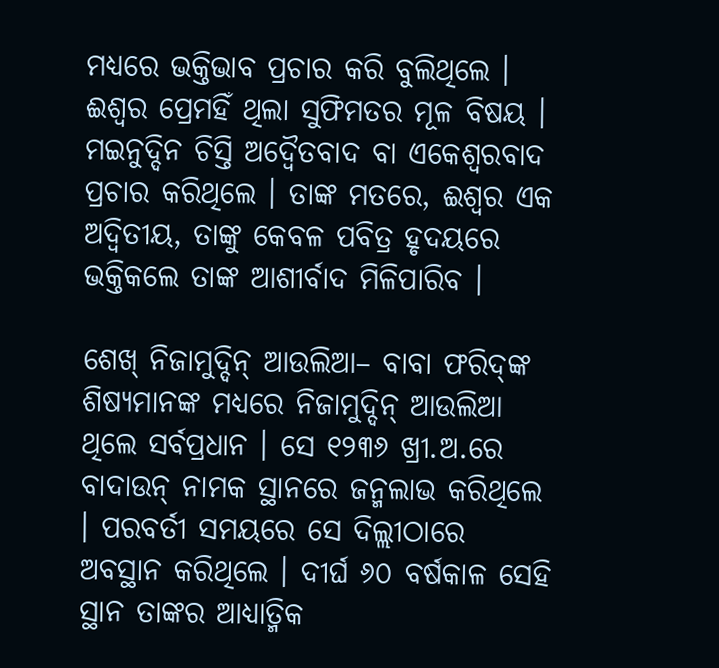ମଧ୍ୟରେ ଭକ୍ତିଭାବ ପ୍ରଚାର କରି ବୁଲିଥିଲେ । ଈଶ୍ଵର ପ୍ରେମହିଁ ଥିଲା ସୁଫିମତର ମୂଳ ବିଷୟ । ମଇନୁଦ୍ଦିନ ଚିସ୍ତି ଅଦ୍ଵୈତବାଦ ବା ଏକେଶ୍ଵରବାଦ ପ୍ରଚାର କରିଥିଲେ । ତାଙ୍କ ମତରେ, ଈଶ୍ଵର ଏକ ଅଦ୍ଵିତୀୟ, ତାଙ୍କୁ କେବଳ ପବିତ୍ର ହୃଦୟରେ ଭକ୍ତିକଲେ ତାଙ୍କ ଆଶୀର୍ବାଦ ମିଳିପାରିବ ।

ଶେଖ୍ ନିଜାମୁଦ୍ଦିନ୍ ଆଉଲିଆ– ବାବା ଫରିଦ୍‌ଙ୍କ ଶିଷ୍ୟମାନଙ୍କ ମଧ୍ୟରେ ନିଜାମୁଦ୍ଦିନ୍ ଆଉଲିଆ ଥିଲେ ସର୍ବପ୍ରଧାନ । ସେ ୧୨୩୬ ଖ୍ରୀ.ଅ.ରେ ବାଦାଉନ୍ ନାମକ ସ୍ଥାନରେ ଜନ୍ମଲାଭ କରିଥିଲେ । ପରବର୍ତୀ ସମୟରେ ସେ ଦିଲ୍ଲୀଠାରେ ଅବସ୍ଥାନ କରିଥିଲେ । ଦୀର୍ଘ ୬୦ ବର୍ଷକାଳ ସେହି ସ୍ଥାନ ତାଙ୍କର ଆଧ୍ୟାତ୍ମିକ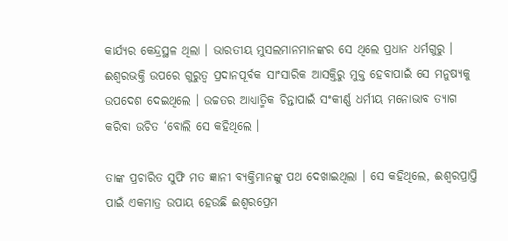କାର୍ଯ୍ୟର କେନ୍ଦ୍ରସ୍ଥଳ ଥିଲା । ଭାରତୀୟ ମୁସଲମାନମାନଙ୍କର ସେ ଥିଲେ ପ୍ରଧାନ ଧର୍ମଗୁରୁ । ଈଶ୍ଵରଭକ୍ତି ଉପରେ ଗୁରୁତ୍ଵ ପ୍ରଦାନପୂର୍ବକ ସାଂସାରିକ ଆସକ୍ତିରୁ ମୁକ୍ତ ହେବାପାଇଁ ସେ ମନୁଷ୍ୟକୁ ଉପଦେଶ ଦେଇଥିଲେ । ଉଚ୍ଚତର ଆଧ୍ୟାତ୍ମିକ ଚିନ୍ତାପାଇଁ ସଂକୀର୍ଣ୍ଣ ଧର୍ମୀୟ ମନୋଭାବ ତ୍ୟାଗ କରିବା ଉଚିତ ‘ବୋଲି ସେ କହିଥିଲେ ।

ତାଙ୍କ ପ୍ରଚାରିତ ସୁଫି ମତ ଜ୍ଞାନୀ ବ୍ୟକ୍ତିମାନଙ୍କୁ ପଥ ଦେଖାଇଥିଲା । ସେ କହିଥିଲେ, ଈଶ୍ଵରପ୍ରାପ୍ତି ପାଇଁ ଏକମାତ୍ର ଉପାୟ ହେଉଛି ଈଶ୍ୱରପ୍ରେମ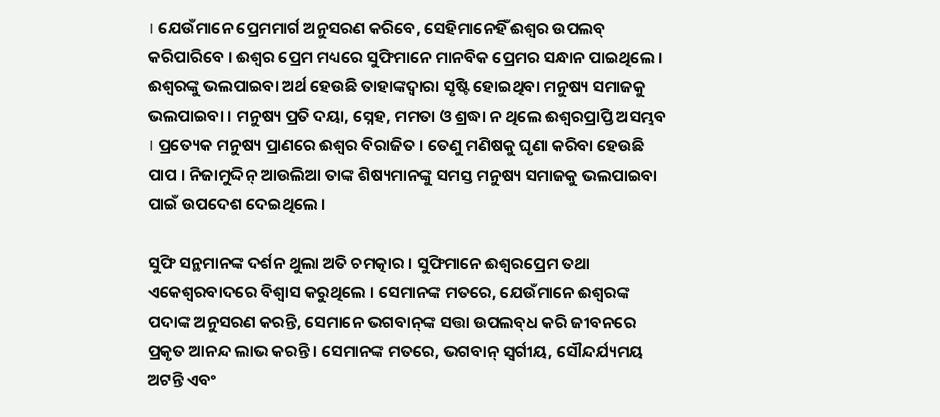। ଯେଉଁମାନେ ପ୍ରେମମାର୍ଗ ଅନୁସରଣ କରିବେ, ସେହିମାନେହିଁ ଈଶ୍ଵର ଉପଲବ୍‌ କରିପାରିବେ । ଈଶ୍ଵର ପ୍ରେମ ମଧ୍ୟରେ ସୁଫିମାନେ ମାନବିକ ପ୍ରେମର ସନ୍ଧାନ ପାଇଥିଲେ । ଈଶ୍ବରଙ୍କୁ ଭଲପାଇବା ଅର୍ଥ ହେଉଛି ତାହାଙ୍କଦ୍ୱାରା ସୃଷ୍ଟି ହୋଇଥିବା ମନୁଷ୍ୟ ସମାଜକୁ ଭଲପାଇବା । ମନୁଷ୍ୟ ପ୍ରତି ଦୟା, ସ୍ନେହ, ମମତା ଓ ଶ୍ରଦ୍ଧା ନ ଥିଲେ ଈଶ୍ଵରପ୍ରାପ୍ତି ଅସମ୍ଭବ । ପ୍ରତ୍ୟେକ ମନୁଷ୍ୟ ପ୍ରାଣରେ ଈଶ୍ଵର ବିରାଜିତ । ତେଣୁ ମଣିଷକୁ ଘୃଣା କରିବା ହେଉଛି ପାପ । ନିଜାମୁଦ୍ଦିନ୍ ଆଉଲିଆ ତାଙ୍କ ଶିଷ୍ୟମାନଙ୍କୁ ସମସ୍ତ ମନୁଷ୍ୟ ସମାଜକୁ ଭଲପାଇବା ପାଇଁ ଉପଦେଶ ଦେଇଥିଲେ ।

ସୁଫି ସନ୍ଥମାନଙ୍କ ଦର୍ଶନ ଥୁଲା ଅତି ଚମତ୍କାର । ସୁଫିମାନେ ଈଶ୍ୱରପ୍ରେମ ତଥା ଏକେଶ୍ୱରବାଦରେ ବିଶ୍ୱାସ କରୁଥିଲେ । ସେମାନଙ୍କ ମତରେ, ଯେଉଁମାନେ ଈଶ୍ବରଙ୍କ ପଦାଙ୍କ ଅନୁସରଣ କରନ୍ତି, ସେମାନେ ଭଗବାନ୍‌ଙ୍କ ସତ୍ତା ଉପଲବ୍‌ଧ କରି ଜୀବନରେ ପ୍ରକୃତ ଆନନ୍ଦ ଲାଭ କରନ୍ତି । ସେମାନଙ୍କ ମତରେ, ଭଗବାନ୍ ସ୍ଵର୍ଗୀୟ, ସୌନ୍ଦର୍ଯ୍ୟମୟ ଅଟନ୍ତି ଏବଂ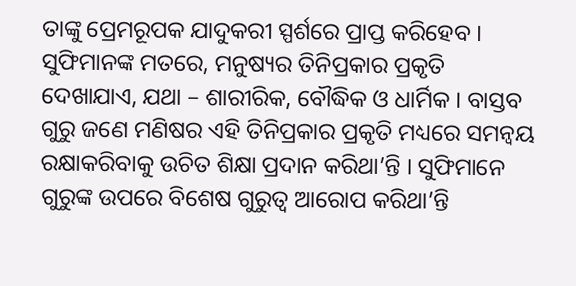ତାଙ୍କୁ ପ୍ରେମରୂପକ ଯାଦୁକରୀ ସ୍ପର୍ଶରେ ପ୍ରାପ୍ତ କରିହେବ । ସୁଫିମାନଙ୍କ ମତରେ, ମନୁଷ୍ୟର ତିନିପ୍ରକାର ପ୍ରକୃତି ଦେଖାଯାଏ, ଯଥା – ଶାରୀରିକ, ବୌଦ୍ଧିକ ଓ ଧାର୍ମିକ । ବାସ୍ତବ ଗୁରୁ ଜଣେ ମଣିଷର ଏହି ତିନିପ୍ରକାର ପ୍ରକୃତି ମଧ୍ୟରେ ସମନ୍ଵୟ ରକ୍ଷାକରିବାକୁ ଉଚିତ ଶିକ୍ଷା ପ୍ରଦାନ କରିଥା’ନ୍ତି । ସୁଫିମାନେ ଗୁରୁଙ୍କ ଉପରେ ବିଶେଷ ଗୁରୁତ୍ୱ ଆରୋପ କରିଥା’ନ୍ତି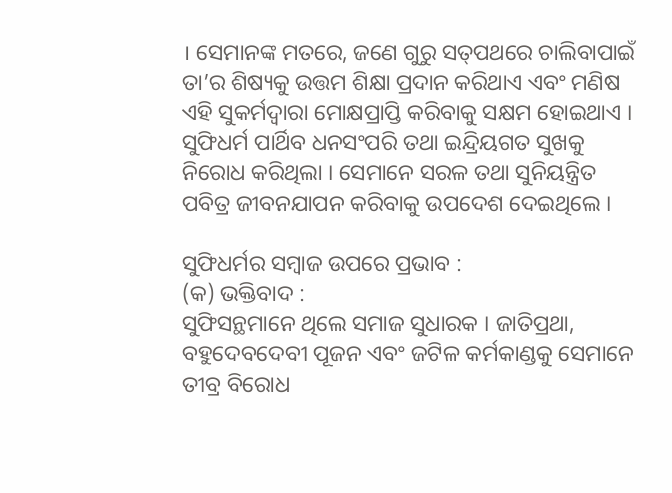। ସେମାନଙ୍କ ମତରେ, ଜଣେ ଗୁରୁ ସତ୍‌ପଥରେ ଚାଲିବାପାଇଁ ତା’ର ଶିଷ୍ୟକୁ ଉତ୍ତମ ଶିକ୍ଷା ପ୍ରଦାନ କରିଥାଏ ଏବଂ ମଣିଷ ଏହି ସୁକର୍ମଦ୍ଵାରା ମୋକ୍ଷପ୍ରାପ୍ତି କରିବାକୁ ସକ୍ଷମ ହୋଇଥାଏ । ସୁଫିଧର୍ମ ପାର୍ଥିବ ଧନସଂପରି ତଥା ଇନ୍ଦ୍ରିୟଗତ ସୁଖକୁ ନିରୋଧ କରିଥିଲା । ସେମାନେ ସରଳ ତଥା ସୁନିୟନ୍ତ୍ରିତ ପବିତ୍ର ଜୀବନଯାପନ କରିବାକୁ ଉପଦେଶ ଦେଇଥିଲେ ।

ସୁଫିଧର୍ମର ସମ୍ବାଜ ଉପରେ ପ୍ରଭାବ :
(କ) ଭକ୍ତିବାଦ :
ସୁଫିସନ୍ଥମାନେ ଥିଲେ ସମାଜ ସୁଧାରକ । ଜାତିପ୍ରଥା, ବହୁଦେବଦେବୀ ପୂଜନ ଏବଂ ଜଟିଳ କର୍ମକାଣ୍ଡକୁ ସେମାନେ ତୀବ୍ର ବିରୋଧ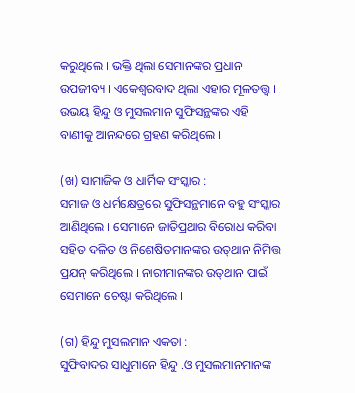କରୁଥିଲେ । ଭକ୍ତି ଥିଲା ସେମାନଙ୍କର ପ୍ରଧାନ ଉପଜୀବ୍ୟ । ଏକେଶ୍ୱରବାଦ ଥିଲା ଏହାର ମୂଳତତ୍ତ୍ୱ । ଉଭୟ ହିନ୍ଦୁ ଓ ମୁସଲମାନ ସୁଫିସନ୍ଥଙ୍କର ଏହି ବାଣୀକୁ ଆନନ୍ଦରେ ଗ୍ରହଣ କରିଥିଲେ ।

(ଖ) ସାମାଜିକ ଓ ଧାର୍ମିକ ସଂସ୍କାର :
ସମାଜ ଓ ଧର୍ମକ୍ଷେତ୍ରରେ ସୁଫିସନ୍ଥମାନେ ବହୁ ସଂସ୍କାର ଆଣିଥିଲେ । ସେମାନେ ଜାତିପ୍ରଥାର ବିରୋଧ କରିବା ସହିତ ଦଳିତ ଓ ନିଶେଷିତମାନଙ୍କର ଉତ୍‌ଥାନ ନିମିତ୍ତ ପ୍ରଯନ୍ କରିଥିଲେ । ନାରୀମାନଙ୍କର ଉତ୍‌ଥାନ ପାଇଁ ସେମାନେ ଚେଷ୍ଟା କରିଥିଲେ ।

(ଗ) ହିନ୍ଦୁ ମୁସଲମାନ ଏକତା :
ସୁଫିବାଦର ସାଧୁମାନେ ହିନ୍ଦୁ .ଓ ମୁସଲମାନମାନଙ୍କ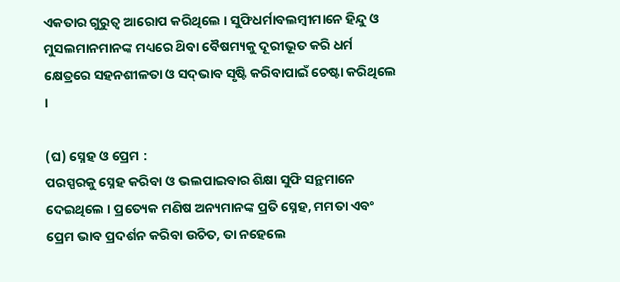ଏକତାର ଗୁରୁତ୍ୱ ଆରୋପ କରିଥିଲେ । ସୁଫିଧର୍ମାବଲମ୍ବୀମାନେ ହିନ୍ଦୁ ଓ ମୁସଲମାନମାନଙ୍କ ମଧ୍ୟରେ ଥ‌ିବା ବୈଷମ୍ୟକୁ ଦୂରୀଭୂତ କରି ଧର୍ମ କ୍ଷେତ୍ରରେ ସହନଶୀଳତା ଓ ସଦ୍‌ଭାବ ସୃଷ୍ଟି କରିବାପାଇଁ ଚେଷ୍ଟା କରିଥିଲେ ।

(ଘ) ସ୍ନେହ ଓ ପ୍ରେମ :
ପରସ୍ପରକୁ ସ୍ନେହ କରିବା ଓ ଭଲପାଇବାର ଶିକ୍ଷା ସୁଫି ସନ୍ଥମାନେ ଦେଇଥିଲେ । ପ୍ରତ୍ୟେକ ମଣିଷ ଅନ୍ୟମାନଙ୍କ ପ୍ରତି ସ୍ନେହ, ମମତା ଏବଂ ପ୍ରେମ ଭାବ ପ୍ରଦର୍ଶନ କରିବା ଉଚିତ, ତା ନହେଲେ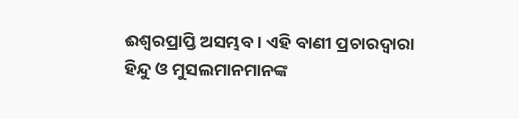ଈଶ୍ୱରପ୍ରାପ୍ତି ଅସମ୍ଭବ । ଏହି ବାଣୀ ପ୍ରଚାରଦ୍ଵାରା ହିନ୍ଦୁ ଓ ମୁସଲମାନମାନଙ୍କ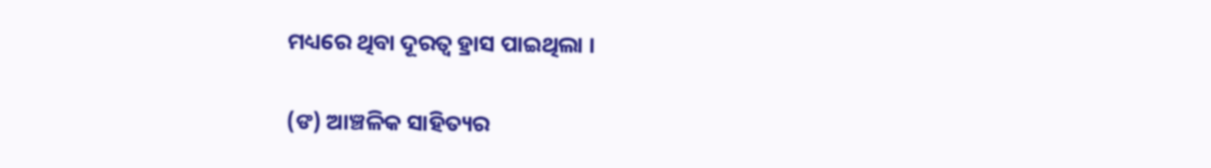ମଧ୍ୟରେ ଥିବା ଦୂରତ୍ୱ ହ୍ରାସ ପାଇଥିଲା ।

(ଙ) ଆଞ୍ଚଳିକ ସାହିତ୍ୟର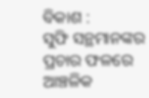ବିକାଶ :
ସୁଫି ସନ୍ଥମାନଙ୍କର ପ୍ରଚାର ଫଳରେ ଆଞ୍ଚଳିକ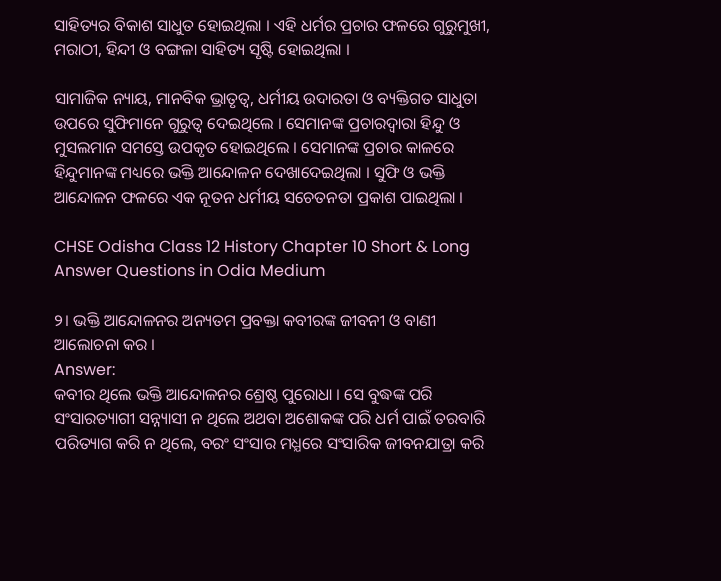ସାହିତ୍ୟର ବିକାଶ ସାଧୁତ ହୋଇଥିଲା । ଏହି ଧର୍ମର ପ୍ରଚାର ଫଳରେ ଗୁରୁମୁଖୀ, ମରାଠୀ, ହିନ୍ଦୀ ଓ ବଙ୍ଗଳା ସାହିତ୍ୟ ସୃଷ୍ଟି ହୋଇଥିଲା ।

ସାମାଜିକ ନ୍ୟାୟ, ମାନବିକ ଭ୍ରାତୃତ୍ୱ, ଧର୍ମୀୟ ଉଦାରତା ଓ ବ୍ୟକ୍ତିଗତ ସାଧୁତା ଉପରେ ସୁଫିମାନେ ଗୁରୁତ୍ୱ ଦେଇଥିଲେ । ସେମାନଙ୍କ ପ୍ରଚାରଦ୍ଵାରା ହିନ୍ଦୁ ଓ ମୁସଲମାନ ସମସ୍ତେ ଉପକୃତ ହୋଇଥିଲେ । ସେମାନଙ୍କ ପ୍ରଚାର କାଳରେ ହିନ୍ଦୁମାନଙ୍କ ମଧ୍ୟରେ ଭକ୍ତି ଆନ୍ଦୋଳନ ଦେଖାଦେଇଥିଲା । ସୁଫି ଓ ଭକ୍ତି ଆନ୍ଦୋଳନ ଫଳରେ ଏକ ନୂତନ ଧର୍ମୀୟ ସଚେତନତା ପ୍ରକାଶ ପାଇଥିଲା ।

CHSE Odisha Class 12 History Chapter 10 Short & Long Answer Questions in Odia Medium

୨। ଭକ୍ତି ଆନ୍ଦୋଳନର ଅନ୍ୟତମ ପ୍ରବକ୍ତା କବୀରଙ୍କ ଜୀବନୀ ଓ ବାଣୀ ଆଲୋଚନା କର ।
Answer:
କବୀର ଥିଲେ ଭକ୍ତି ଆନ୍ଦୋଳନର ଶ୍ରେଷ୍ଠ ପୁରୋଧା । ସେ ବୁଦ୍ଧଙ୍କ ପରି ସଂସାରତ୍ୟାଗୀ ସନ୍ନ୍ୟାସୀ ନ ଥିଲେ ଅଥବା ଅଶୋକଙ୍କ ପରି ଧର୍ମ ପାଇଁ ତରବାରି ପରିତ୍ୟାଗ କରି ନ ଥିଲେ, ବରଂ ସଂସାର ମଧ୍ଯରେ ସଂସାରିକ ଜୀବନଯାତ୍ରା କରି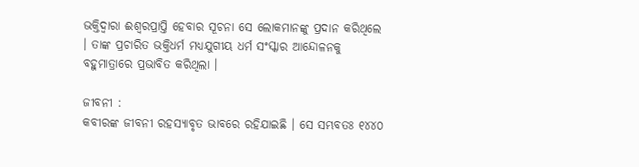ଭକ୍ତିଦ୍ଵାରା ଈଶ୍ୱରପ୍ରାପ୍ତି ହେବାର ସୂଚନା ସେ ଲୋକମାନଙ୍କୁ ପ୍ରଦାନ କରିଥିଲେ । ତାଙ୍କ ପ୍ରଚାରିତ ଭକ୍ତିଧର୍ମ ମଧ୍ୟଯୁଗୀୟ ଧର୍ମ ସଂସ୍କାର ଆନ୍ଦୋଳନକୁ ବହୁମାତ୍ରାରେ ପ୍ରଭାବିତ କରିଥିଲା ।

ଜୀବନୀ :
କବୀରଙ୍କ ଜୀବନୀ ରହସ୍ୟାବୃତ ଭାବରେ ରହିଯାଇଛି । ସେ ସମ୍ଭବତଃ ୧୪୪୦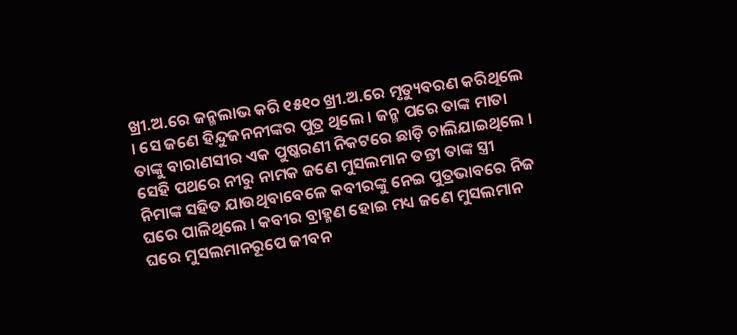ଖ୍ରୀ.ଅ.ରେ ଜନ୍ମଲାଭ କରି ୧୫୧୦ ଖ୍ରୀ.ଅ.ରେ ମୃତ୍ୟୁବରଣ କରିଥିଲେ । ସେ ଜଣେ ହିନ୍ଦୁଜନନୀଙ୍କର ପୁତ୍ର ଥିଲେ । ଜନ୍ମ ପରେ ତାଙ୍କ ମାତା ତାଙ୍କୁ ବାରାଣସୀର ଏକ ପୁଷ୍କରଣୀ ନିକଟରେ ଛାଡ଼ି ଚାଲିଯାଇଥିଲେ । ସେହି ପଥରେ ନୀରୁ ନାମକ ଜଣେ ମୁସଲମାନ ତନ୍ତୀ ତାଙ୍କ ସ୍ତ୍ରୀ ନିମାଙ୍କ ସହିତ ଯାଉଥିବାବେଳେ କବୀରଙ୍କୁ ନେଇ ପୁତ୍ରଭାବରେ ନିଜ ଘରେ ପାଳିଥିଲେ । କବୀର ବ୍ରାହ୍ମଣ ହୋଇ ମଧ୍ୟ ଜଣେ ମୁସଲମାନ ଘରେ ମୁସଲମାନରୂପେ ଜୀବନ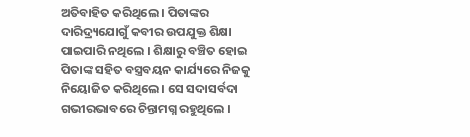ଅତିବାହିତ କରିଥିଲେ । ପିତାଙ୍କର ଦାରିଦ୍ର୍ୟଯୋଗୁଁ କବୀର ଉପଯୁକ୍ତ ଶିକ୍ଷା ପାଇପାରି ନଥିଲେ । ଶିକ୍ଷାରୁ ବଞ୍ଚିତ ହୋଇ ପିତାଙ୍କ ସହିତ ବସ୍ତ୍ରବୟନ କାର୍ଯ୍ୟରେ ନିଜକୁ ନିୟୋଜିତ କରିଥିଲେ । ସେ ସଦାସର୍ବଦା ଗଭୀରଭାବରେ ଚିନ୍ତାମଗ୍ନ ରହୁଥିଲେ ।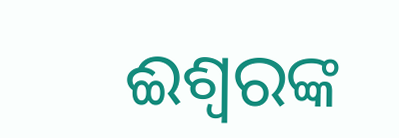ଈଶ୍ଵରଙ୍କ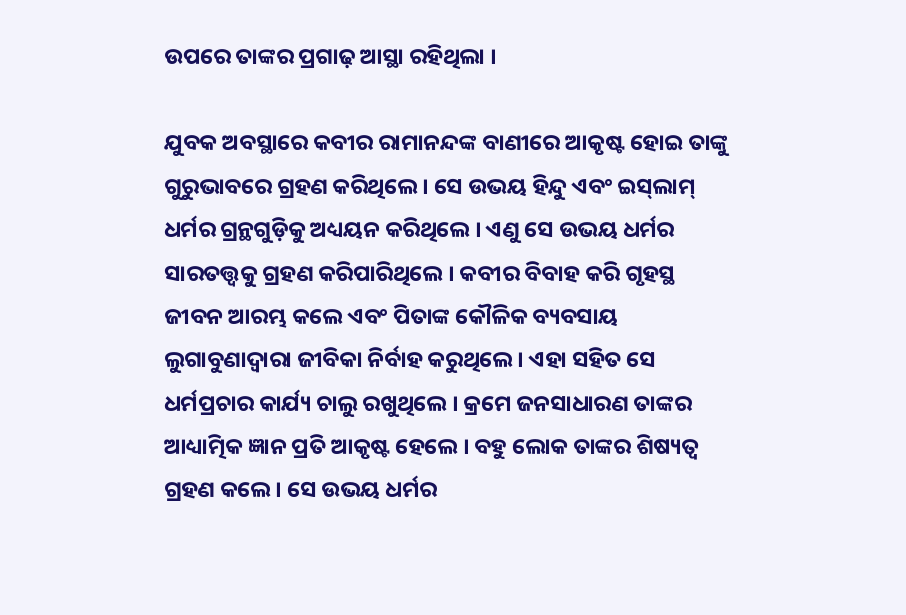ଉପରେ ତାଙ୍କର ପ୍ରଗାଢ଼ ଆସ୍ଥା ରହିଥିଲା ।

ଯୁବକ ଅବସ୍ଥାରେ କବୀର ରାମାନନ୍ଦଙ୍କ ବାଣୀରେ ଆକୃଷ୍ଟ ହୋଇ ତାଙ୍କୁ ଗୁରୁଭାବରେ ଗ୍ରହଣ କରିଥିଲେ । ସେ ଉଭୟ ହିନ୍ଦୁ ଏବଂ ଇସ୍‌ଲାମ୍ ଧର୍ମର ଗ୍ରନ୍ଥଗୁଡ଼ିକୁ ଅଧ୍ୟୟନ କରିଥିଲେ । ଏଣୁ ସେ ଉଭୟ ଧର୍ମର ସାରତତ୍ତ୍ଵକୁ ଗ୍ରହଣ କରିପାରିଥିଲେ । କବୀର ବିବାହ କରି ଗୃହସ୍ଥ ଜୀବନ ଆରମ୍ଭ କଲେ ଏବଂ ପିତାଙ୍କ କୌଳିକ ବ୍ୟବସାୟ ଲୁଗାବୁଣାଦ୍ଵାରା ଜୀବିକା ନିର୍ବାହ କରୁଥିଲେ । ଏହା ସହିତ ସେ ଧର୍ମପ୍ରଚାର କାର୍ଯ୍ୟ ଚାଲୁ ରଖୁଥିଲେ । କ୍ରମେ ଜନସାଧାରଣ ତାଙ୍କର ଆଧ୍ୟାତ୍ମିକ ଜ୍ଞାନ ପ୍ରତି ଆକୃଷ୍ଟ ହେଲେ । ବହୁ ଲୋକ ତାଙ୍କର ଶିଷ୍ୟତ୍ଵ ଗ୍ରହଣ କଲେ । ସେ ଉଭୟ ଧର୍ମର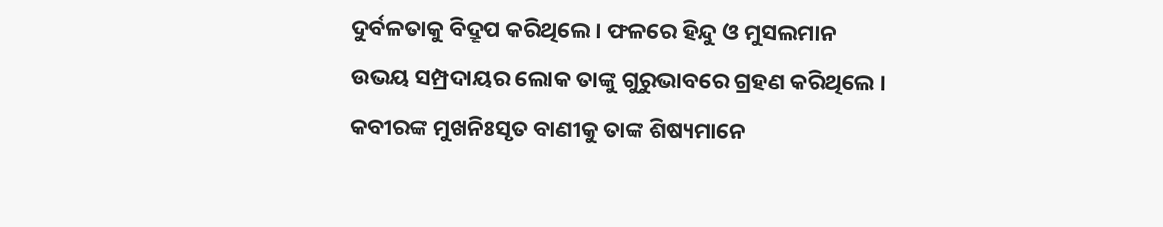ଦୁର୍ବଳତାକୁ ବିଦ୍ରୂପ କରିଥିଲେ । ଫଳରେ ହିନ୍ଦୁ ଓ ମୁସଲମାନ ଉଭୟ ସମ୍ପ୍ରଦାୟର ଲୋକ ତାଙ୍କୁ ଗୁରୁଭାବରେ ଗ୍ରହଣ କରିଥିଲେ । କବୀରଙ୍କ ମୁଖନିଃସୃତ ବାଣୀକୁ ତାଙ୍କ ଶିଷ୍ୟମାନେ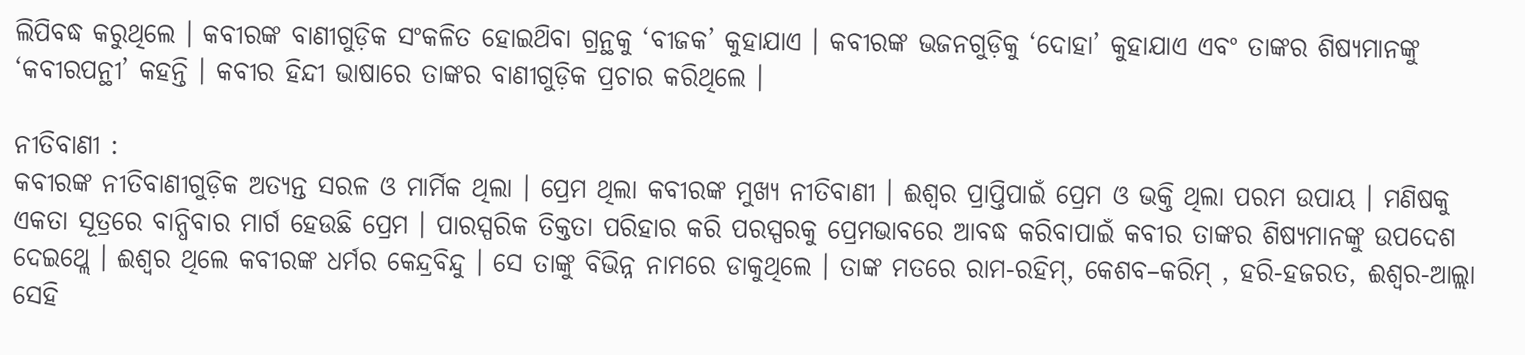ଲିପିବଦ୍ଧ କରୁଥିଲେ । କବୀରଙ୍କ ବାଣୀଗୁଡ଼ିକ ସଂକଳିତ ହୋଇଥ‌ିବା ଗ୍ରନ୍ଥକୁ ‘ବୀଜକ’ କୁହାଯାଏ । କବୀରଙ୍କ ଭଜନଗୁଡ଼ିକୁ ‘ଦୋହା’ କୁହାଯାଏ ଏବଂ ତାଙ୍କର ଶିଷ୍ୟମାନଙ୍କୁ ‘କବୀରପନ୍ଥୀ’ କହନ୍ତି । କବୀର ହିନ୍ଦୀ ଭାଷାରେ ତାଙ୍କର ବାଣୀଗୁଡ଼ିକ ପ୍ରଚାର କରିଥିଲେ ।

ନୀତିବାଣୀ :
କବୀରଙ୍କ ନୀତିବାଣୀଗୁଡ଼ିକ ଅତ୍ୟନ୍ତ ସରଳ ଓ ମାର୍ମିକ ଥିଲା । ପ୍ରେମ ଥିଲା କବୀରଙ୍କ ମୁଖ୍ୟ ନୀତିବାଣୀ । ଈଶ୍ଵର ପ୍ରାପ୍ତିପାଇଁ ପ୍ରେମ ଓ ଭକ୍ତି ଥିଲା ପରମ ଉପାୟ । ମଣିଷକୁ ଏକତା ସୂତ୍ରରେ ବାନ୍ଧିବାର ମାର୍ଗ ହେଉଛି ପ୍ରେମ । ପାରସ୍ପରିକ ତିକ୍ତତା ପରିହାର କରି ପରସ୍ପରକୁ ପ୍ରେମଭାବରେ ଆବଦ୍ଧ କରିବାପାଇଁ କବୀର ତାଙ୍କର ଶିଷ୍ୟମାନଙ୍କୁ ଉପଦେଶ ଦେଇଥ୍ଲେ । ଈଶ୍ବର ଥିଲେ କବୀରଙ୍କ ଧର୍ମର କେନ୍ଦ୍ରବିନ୍ଦୁ । ସେ ତାଙ୍କୁ ବିଭିନ୍ନ ନାମରେ ଡାକୁଥିଲେ । ତାଙ୍କ ମତରେ ରାମ-ରହିମ୍, କେଶବ–କରିମ୍ , ହରି-ହଜରତ, ଈଶ୍ଵର-ଆଲ୍ଲା ସେହି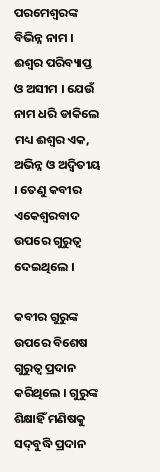ପରମେଶ୍ଵରଙ୍କ ବିଭିନ୍ନ ନାମ । ଈଶ୍ବର ପରିବ୍ୟାପ୍ତ ଓ ଅସୀମ । ଯେଉଁ ନାମ ଧରି ଡାକିଲେ ମଧ୍ୟ ଈଶ୍ଵର ଏକ, ଅଭିନ୍ନ ଓ ଅଦ୍ଵିତୀୟ । ତେଣୁ କବୀର ଏକେଶ୍ୱରବାଦ ଉପରେ ଗୁରୁତ୍ଵ ଦେଇଥିଲେ ।

କବୀର ଗୁରୁଙ୍କ ଉପରେ ବିଶେଷ ଗୁରୁତ୍ଵ ପ୍ରଦାନ କରିଥିଲେ । ଗୁରୁଙ୍କ ଶିକ୍ଷାହିଁ ମଣିଷକୁ ସଦ୍‌ବୁଦ୍ଧି ପ୍ରଦାନ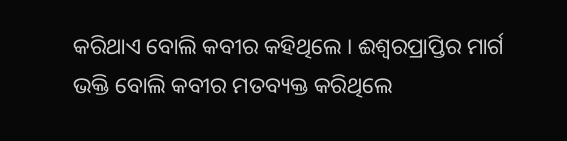କରିଥାଏ ବୋଲି କବୀର କହିଥିଲେ । ଈଶ୍ୱରପ୍ରାପ୍ତିର ମାର୍ଗ ଭକ୍ତି ବୋଲି କବୀର ମତବ୍ୟକ୍ତ କରିଥିଲେ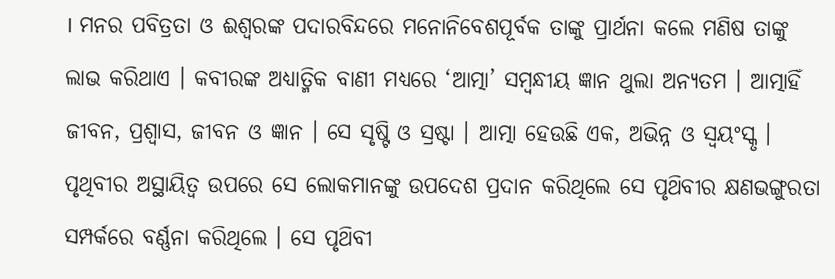। ମନର ପବିତ୍ରତା ଓ ଈଶ୍ବରଙ୍କ ପଦାରବିନ୍ଦରେ ମନୋନିବେଶପୂର୍ବକ ତାଙ୍କୁ ପ୍ରାର୍ଥନା କଲେ ମଣିଷ ତାଙ୍କୁ ଲାଭ କରିଥାଏ । କବୀରଙ୍କ ଅଧ୍ୟାତ୍ମିକ ବାଣୀ ମଧ୍ଯରେ ‘ଆତ୍ମା’ ସମ୍ବନ୍ଧୀୟ ଜ୍ଞାନ ଥୁଲା ଅନ୍ୟତମ । ଆତ୍ମାହିଁ ଜୀବନ, ପ୍ରଶ୍ଵାସ, ଜୀବନ ଓ ଜ୍ଞାନ । ସେ ସୃଷ୍ଟି ଓ ସ୍ରଷ୍ଟା । ଆତ୍ମା ହେଉଛି ଏକ, ଅଭିନ୍ନ ଓ ସ୍ଵୟଂସ୍କୃ । ପୃଥିବୀର ଅସ୍ଥାୟିତ୍ଵ ଉପରେ ସେ ଲୋକମାନଙ୍କୁ ଉପଦେଶ ପ୍ରଦାନ କରିଥିଲେ ସେ ପୃଥ‌ିବୀର କ୍ଷଣଭଙ୍ଗୁରତା ସମ୍ପର୍କରେ ବର୍ଣ୍ଣନା କରିଥିଲେ । ସେ ପୃଥ‌ିବୀ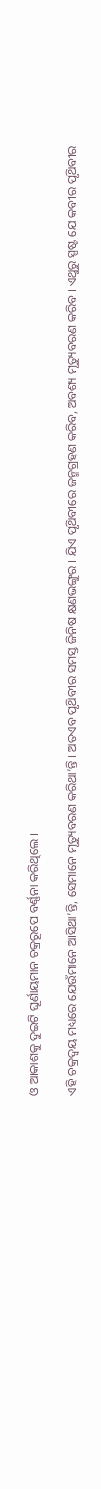ଓ ଆକାଶକୁ ଦୁଇଟି ଘୂର୍ଣାୟମାନ ଚକ୍ରରୂପେ ବର୍ଣ୍ଣନା କରିଥିଲେ ।

ଏହି ଚକ୍ରଦ୍ଵୟ ମଧ୍ୟରେ ଯେଉଁମାନେ ଆସିଥା’ନ୍ତି, ସେମାନେ ମୃତ୍ୟୁବରଣ କରିଥା’ନ୍ତି । ଅତଏବ ପୃଥ‌ିବୀର ସମସ୍ତ ଜିନିଷ କ୍ଷଣଭଙ୍ଗୁର । ଯିଏ ପୃଥ‌ିବୀରେ ଜନ୍ମଗ୍ରହଣ କରିବ, ଅବଶ୍ୟ ମୃତ୍ୟୁବରଣ କରିବ । ଏଥୁରୁ ସ୍ପଷ୍ଟ ଯେ କବୀର ପୃଥ‌ିବୀର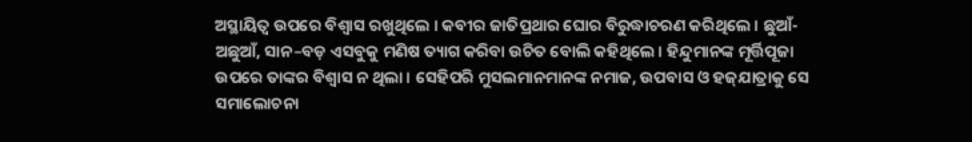ଅସ୍ଥାୟିତ୍ଵ ଉପରେ ବିଶ୍ଵାସ ରଖୁଥିଲେ । କବୀର ଜାତିପ୍ରଥାର ଘୋର ବିରୁଦ୍ଧାଚରଣ କରିଥିଲେ । ଛୁଆଁ-ଅଛୁଆଁ, ସାନ–ବଡ଼ ଏସବୁକୁ ମଣିଷ ତ୍ୟାଗ କରିବା ଉଚିତ ବୋଲି କହିଥିଲେ । ହିନ୍ଦୁମାନଙ୍କ ମୂର୍ତ୍ତିପୂଜା ଉପରେ ତାଙ୍କର ବିଶ୍ଵାସ ନ ଥିଲା । ସେହିପରି ମୁସଲମାନମାନଙ୍କ ନମାଜ, ଉପବାସ ଓ ହଜ୍‌ଯାତ୍ରାକୁ ସେ ସମାଲୋଚନା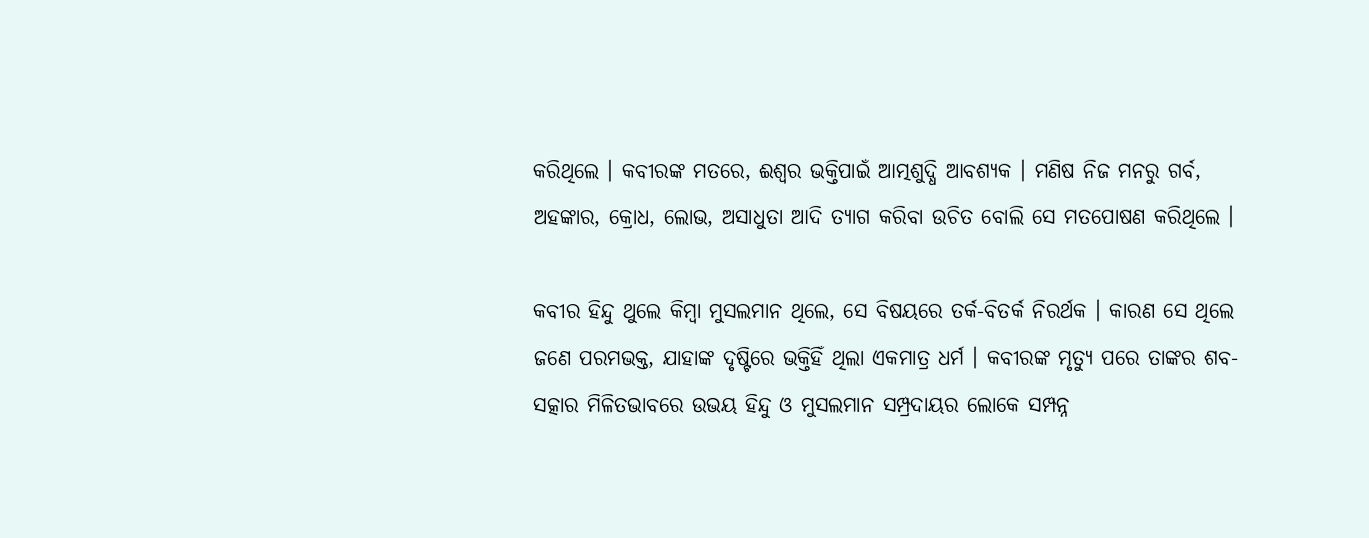କରିଥିଲେ । କବୀରଙ୍କ ମତରେ, ଈଶ୍ଵର ଭକ୍ତିପାଇଁ ଆତ୍ମଶୁଦ୍ଧି ଆବଶ୍ୟକ । ମଣିଷ ନିଜ ମନରୁ ଗର୍ବ, ଅହଙ୍କାର, କ୍ରୋଧ, ଲୋଭ, ଅସାଧୁତା ଆଦି ତ୍ୟାଗ କରିବା ଉଚିତ ବୋଲି ସେ ମତପୋଷଣ କରିଥିଲେ ।

କବୀର ହିନ୍ଦୁ ଥୁଲେ କିମ୍ବା ମୁସଲମାନ ଥିଲେ, ସେ ବିଷୟରେ ତର୍କ-ବିତର୍କ ନିରର୍ଥକ । କାରଣ ସେ ଥିଲେ ଜଣେ ପରମଭକ୍ତ, ଯାହାଙ୍କ ଦୃଷ୍ଟିରେ ଭକ୍ତିହିଁ ଥିଲା ଏକମାତ୍ର ଧର୍ମ । କବୀରଙ୍କ ମୃତ୍ୟୁ ପରେ ତାଙ୍କର ଶବ-ସତ୍କାର ମିଳିତଭାବରେ ଉଭୟ ହିନ୍ଦୁ ଓ ମୁସଲମାନ ସମ୍ପ୍ରଦାୟର ଲୋକେ ସମ୍ପନ୍ନ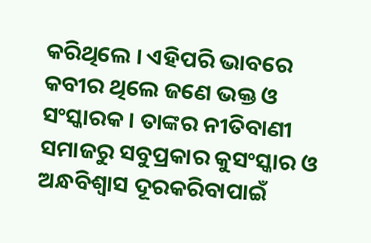କରିଥିଲେ । ଏହିପରି ଭାବରେ କବୀର ଥିଲେ ଜଣେ ଭକ୍ତ ଓ ସଂସ୍କାରକ । ତାଙ୍କର ନୀତିବାଣୀ ସମାଜରୁ ସବୁପ୍ରକାର କୁସଂସ୍କାର ଓ ଅନ୍ଧବିଶ୍ଵାସ ଦୂରକରିବାପାଇଁ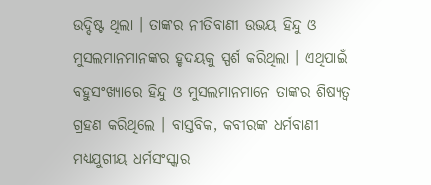ଉଦ୍ଦିଷ୍ଟ ଥିଲା । ତାଙ୍କର ନୀତିବାଣୀ ଉଭୟ ହିନ୍ଦୁ ଓ ମୁସଲମାନମାନଙ୍କର ହୃଦୟକୁ ସ୍ପର୍ଶ କରିଥିଲା । ଏଥିପାଇଁ ବହୁସଂଖ୍ୟାରେ ହିନ୍ଦୁ ଓ ମୁସଲମାନମାନେ ତାଙ୍କର ଶିଷ୍ୟତ୍ୱ ଗ୍ରହଣ କରିଥିଲେ । ବାସ୍ତବିକ, କବୀରଙ୍କ ଧର୍ମବାଣୀ ମଧ୍ୟଯୁଗୀୟ ଧର୍ମସଂସ୍କାର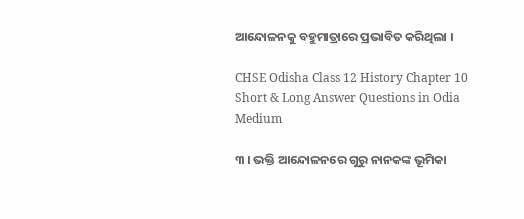ଆନ୍ଦୋଳନକୁ ବହୁମାତ୍ରାରେ ପ୍ରଭାବିତ କରିଥିଲା ।

CHSE Odisha Class 12 History Chapter 10 Short & Long Answer Questions in Odia Medium

୩ । ଭକ୍ତି ଆନ୍ଦୋଳନରେ ଗୁରୁ ନାନକଙ୍କ ଭୂମିକା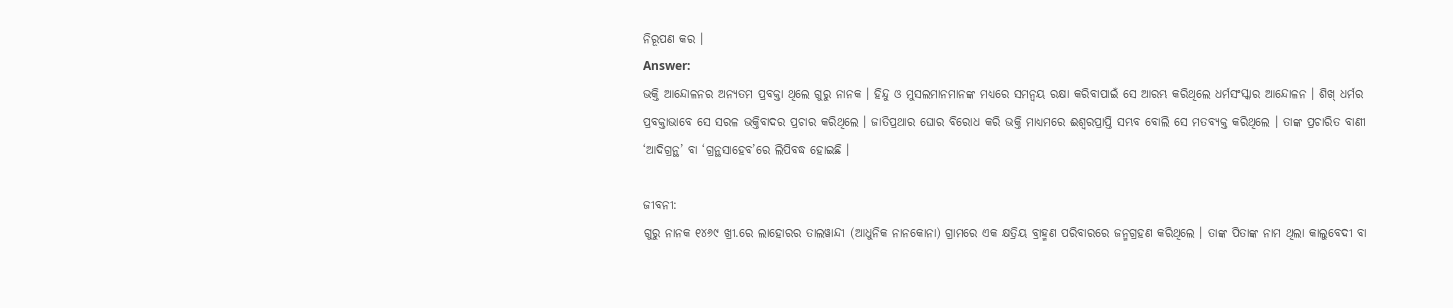ନିରୂପଣ କର ।
Answer:
ଭକ୍ତି ଆନ୍ଦୋଳନର ଅନ୍ୟତମ ପ୍ରବକ୍ତା ଥିଲେ ଗୁରୁ ନାନକ । ହିନ୍ଦୁ ଓ ମୁସଲମାନମାନଙ୍କ ମଧ୍ୟରେ ସମନ୍ଵୟ ରକ୍ଷା କରିବାପାଇଁ ସେ ଆରମ୍ଭ କରିଥିଲେ ଧର୍ମସଂସ୍କାର ଆନ୍ଦୋଳନ । ଶିଖ୍ ଧର୍ମର ପ୍ରବକ୍ତାଭାବେ ସେ ସରଳ ଭକ୍ତିବାଦର ପ୍ରଚାର କରିଥିଲେ । ଜାତିପ୍ରଥାର ଘୋର ବିରୋଧ କରି ଭକ୍ତି ମାଧ୍ୟମରେ ଈଶ୍ଵରପ୍ରାପ୍ତି ସମ୍ଭବ ବୋଲି ସେ ମତବ୍ୟକ୍ତ କରିଥିଲେ । ତାଙ୍କ ପ୍ରଚାରିତ ବାଣୀ ‘ଆଦିଗ୍ରନ୍ଥ’ ବା ‘ଗ୍ରନ୍ଥସାହେବ’ରେ ଲିପିବଦ୍ଧ ହୋଇଛି ।

ଜୀବନୀ:
ଗୁରୁ ନାନକ ୧୪୬୯ ଖ୍ରୀ.ରେ ଲାହୋରର ତାଲୱାନ୍ଦୀ (ଆଧୁନିକ ନାନକୋନା) ଗ୍ରାମରେ ଏକ କ୍ଷତ୍ରିୟ ବ୍ରାହ୍ମଣ ପରିବାରରେ ଜନ୍ମଗ୍ରହଣ କରିଥିଲେ । ତାଙ୍କ ପିତାଙ୍କ ନାମ ଥିଲା କାଲୁବେଦୀ ବା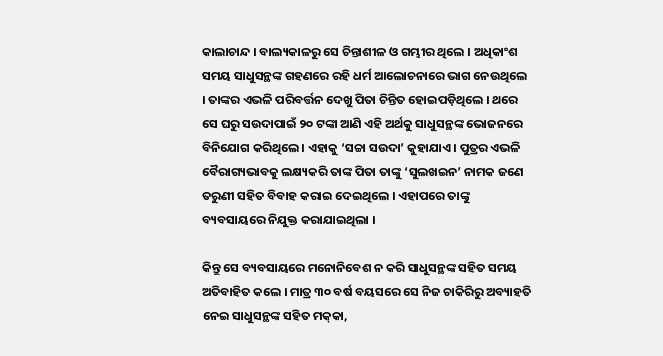କାଲାଚାନ୍ଦ । ବାଲ୍ୟକାଳରୁ ସେ ଚିନ୍ତାଶୀଳ ଓ ଗମ୍ଭୀର ଥିଲେ । ଅଧିକାଂଶ ସମୟ ସାଧୁସନ୍ଥଙ୍କ ଗହଣରେ ରହି ଧର୍ମ ଆଲୋଚନାରେ ଭାଗ ନେଉଥିଲେ । ତାଙ୍କର ଏଭଳି ପରିବର୍ତ୍ତନ ଦେଖୁ ପିତା ଚିନ୍ତିତ ହୋଇପଡ଼ିଥିଲେ । ଥରେ ସେ ଘରୁ ସଉଦାପାଇଁ ୨୦ ଟଙ୍କା ଆଣି ଏହି ଅର୍ଥକୁ ସାଧୁସନ୍ଥଙ୍କ ଭୋଜନରେ ବିନିଯୋଗ କରିଥିଲେ । ଏହାକୁ ‘ସଚ୍ଚା ସଉଦା’ କୁହାଯାଏ । ପୁତ୍ରର ଏଭଳି ବୈରାଗ୍ୟଭାବକୁ ଲକ୍ଷ୍ୟକରି ତାଙ୍କ ପିତା ତାଙ୍କୁ ‘ସୁଲଖଇନ’ ନାମକ ଜଣେ ତରୁଣୀ ସହିତ ବିବାହ କରାଇ ଦେଇଥିଲେ । ଏହାପରେ ତାଙ୍କୁ ବ୍ୟବସାୟରେ ନିଯୁକ୍ତ କରାଯାଇଥିଲା ।

କିନ୍ତୁ ସେ ବ୍ୟବସାୟରେ ମନୋନିବେଶ ନ କରି ସାଧୁସନ୍ଥଙ୍କ ସହିତ ସମୟ ଅତିବାହିତ କଲେ । ମାତ୍ର ୩୦ ବର୍ଷ ବୟସରେ ସେ ନିଜ ଚାକିରିରୁ ଅବ୍ୟାହତି ନେଇ ସାଧୁସନ୍ଥଙ୍କ ସହିତ ମକ୍‌କା,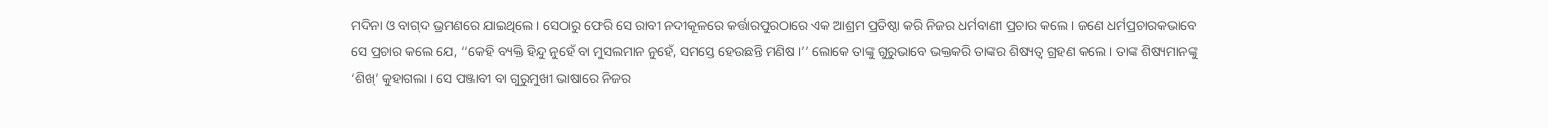ମଦିନା ଓ ବାଗ୍‌ଦ ଭ୍ରମଣରେ ଯାଇଥିଲେ । ସେଠାରୁ ଫେରି ସେ ରାବୀ ନଦୀକୂଳରେ କର୍ତ୍ତାରପୁରଠାରେ ଏକ ଆଶ୍ରମ ପ୍ରତିଷ୍ଠା କରି ନିଜର ଧର୍ମବାଣୀ ପ୍ରଚାର କଲେ । ଜଣେ ଧର୍ମପ୍ରଚାରକଭାବେ ସେ ପ୍ରଚାର କଲେ ଯେ, ‘‘କେହି ବ୍ୟକ୍ତି ହିନ୍ଦୁ ନୁହେଁ ବା ମୁସଲମାନ ନୁହେଁ, ସମସ୍ତେ ହେଉଛନ୍ତି ମଣିଷ ।’’ ଲୋକେ ତାଙ୍କୁ ଗୁରୁଭାବେ ଭକ୍ତକରି ତାଙ୍କର ଶିଷ୍ୟତ୍ଵ ଗ୍ରହଣ କଲେ । ତାଙ୍କ ଶିଷ୍ୟମାନଙ୍କୁ ‘ଶିଖ୍’ କୁହାଗଲା । ସେ ପଞ୍ଜାବୀ ବା ଗୁରୁମୁଖୀ ଭାଷାରେ ନିଜର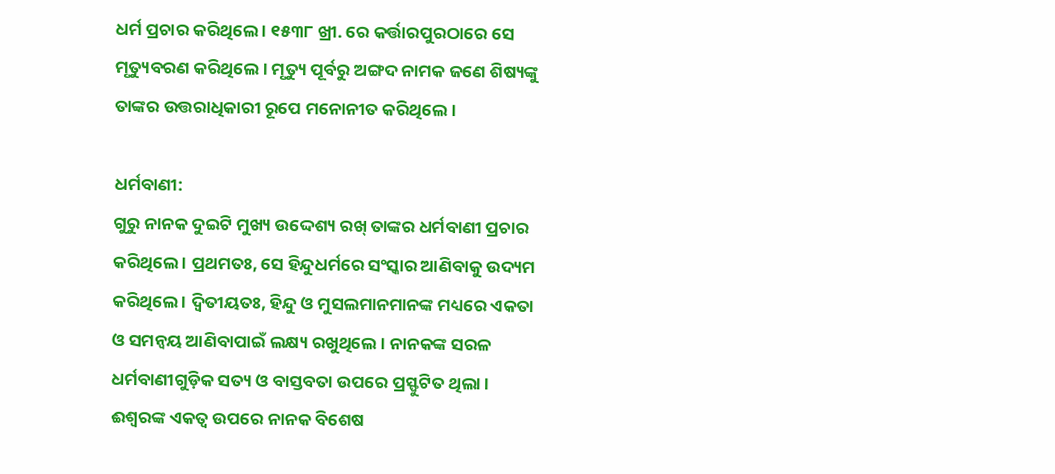ଧର୍ମ ପ୍ରଚାର କରିଥିଲେ । ୧୫୩୮ ଖ୍ରୀ. ରେ କର୍ତ୍ତାରପୁରଠାରେ ସେ ମୃତ୍ୟୁବରଣ କରିଥିଲେ । ମୃତ୍ୟୁ ପୂର୍ବରୁ ଅଙ୍ଗଦ ନାମକ ଜଣେ ଶିଷ୍ୟଙ୍କୁ ତାଙ୍କର ଉତ୍ତରାଧିକାରୀ ରୂପେ ମନୋନୀତ କରିଥିଲେ ।

ଧର୍ମବାଣୀ:
ଗୁରୁ ନାନକ ଦୁଇଟି ମୁଖ୍ୟ ଉଦ୍ଦେଶ୍ୟ ରଖ୍ ତାଙ୍କର ଧର୍ମବାଣୀ ପ୍ରଚାର କରିଥିଲେ । ପ୍ରଥମତଃ, ସେ ହିନ୍ଦୁଧର୍ମରେ ସଂସ୍କାର ଆଣିବାକୁ ଉଦ୍ୟମ କରିଥିଲେ । ଦ୍ଵିତୀୟତଃ, ହିନ୍ଦୁ ଓ ମୁସଲମାନମାନଙ୍କ ମଧ୍ୟରେ ଏକତା ଓ ସମନ୍ଵୟ ଆଣିବାପାଇଁ ଲକ୍ଷ୍ୟ ରଖୁଥିଲେ । ନାନକଙ୍କ ସରଳ ଧର୍ମବାଣୀଗୁଡ଼ିକ ସତ୍ୟ ଓ ବାସ୍ତବତା ଉପରେ ପ୍ରସ୍ଫୁଟିତ ଥିଲା । ଈଶ୍ଵରଙ୍କ ଏକତ୍ଵ ଉପରେ ନାନକ ବିଶେଷ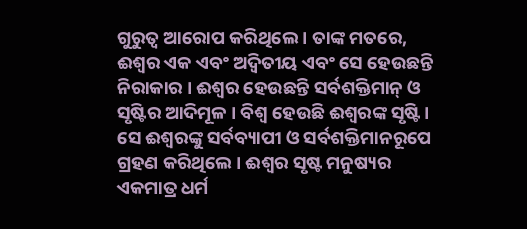ଗୁରୁତ୍ୱ ଆରୋପ କରିଥିଲେ । ତାଙ୍କ ମତରେ, ଈଶ୍ଵର ଏକ ଏବଂ ଅଦ୍ଵିତୀୟ ଏବଂ ସେ ହେଉଛନ୍ତି ନିରାକାର । ଈଶ୍ବର ହେଉଛନ୍ତି ସର୍ବଶକ୍ତିମାନ୍ ଓ ସୃଷ୍ଟିର ଆଦିମୂଳ । ବିଶ୍ଵ ହେଉଛି ଈଶ୍ୱରଙ୍କ ସୃଷ୍ଟି । ସେ ଈଶ୍ଵରଙ୍କୁ ସର୍ବବ୍ୟାପୀ ଓ ସର୍ବଶକ୍ତିମାନରୂପେ ଗ୍ରହଣ କରିଥିଲେ । ଈଶ୍ୱର ସୃଷ୍ଟ ମନୁଷ୍ୟର ଏକମାତ୍ର ଧର୍ମ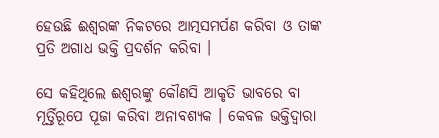ହେଉଛି ଈଶ୍ଵରଙ୍କ ନିକଟରେ ଆତ୍ମସମର୍ପଣ କରିବା ଓ ତାଙ୍କ ପ୍ରତି ଅଗାଧ ଭକ୍ତି ପ୍ରଦର୍ଶନ କରିବା ।

ସେ କହିଥିଲେ ଈଶ୍ବରଙ୍କୁ କୌଣସି ଆକୃତି ଭାବରେ ବା ମୂର୍ତ୍ତିରୂପେ ପୂଜା କରିବା ଅନାବଶ୍ୟକ । କେବଳ ଭକ୍ତିଦ୍ଵାରା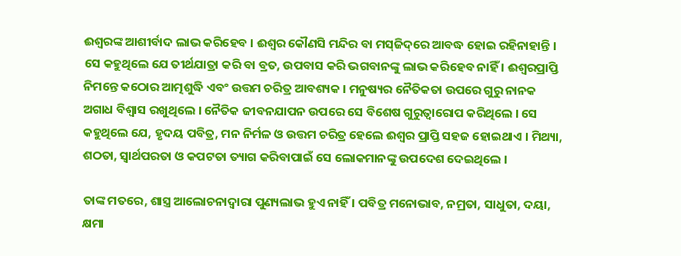ଈଶ୍ଵରଙ୍କ ଆଶୀର୍ବାଦ ଲାଭ କରିହେବ । ଈଶ୍ବର କୌଣସି ମନ୍ଦିର ବା ମସ୍‌ଜିଦ୍‌ରେ ଆବଦ୍ଧ ହୋଇ ରହିନାହାନ୍ତି । ସେ କହୁଥିଲେ ଯେ ତୀର୍ଥଯାତ୍ରା କରି ବା ବ୍ରତ, ଉପବାସ କରି ଭଗବାନଙ୍କୁ ଲାଭ କରିହେବ ନାହିଁ । ଈଶ୍ଵରପ୍ରାପ୍ତି ନିମନ୍ତେ କଠୋର ଆତ୍ମଶୁଦ୍ଧି ଏବଂ ଉତ୍ତମ ଚରିତ୍ର ଆବଶ୍ୟକ । ମନୁଷ୍ୟର ନୈତିକତା ଉପରେ ଗୁରୁ ନାନକ ଅଗାଧ ବିଶ୍ଵାସ ରଖୁଥିଲେ । ନୈତିକ ଜୀବନଯାପନ ଉପରେ ସେ ବିଶେଷ ଗୁରୁତ୍ୱାରୋପ କରିଥିଲେ । ସେ କହୁଥିଲେ ଯେ, ହୃଦୟ ପବିତ୍ର, ମନ ନିର୍ମଳ ଓ ଉତ୍ତମ ଚରିତ୍ର ହେଲେ ଈଶ୍ଵର ପ୍ରାପ୍ତି ସହଜ ହୋଇଥାଏ । ମିଥ୍ୟା, ଶଠତା, ସ୍ୱାର୍ଥପରତା ଓ କପଟତା ତ୍ୟାଗ କରିବାପାଇଁ ସେ ଲୋକମାନଙ୍କୁ ଉପଦେଶ ଦେଇଥିଲେ ।

ତାଙ୍କ ମତରେ, ଶାସ୍ତ୍ର ଆଲୋଚନାଦ୍ଵାରା ପୁଣ୍ୟଲାଭ ହୁଏ ନାହିଁ । ପବିତ୍ର ମନୋଭାବ, ନମ୍ରତା, ସାଧୁତା, ଦୟା, କ୍ଷମା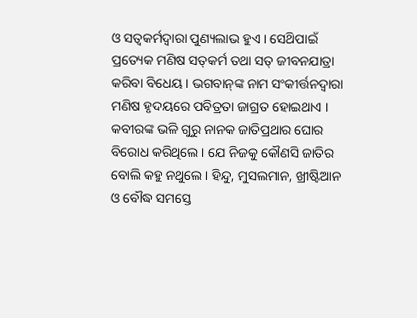ଓ ସତ୍ଵକର୍ମଦ୍ଵାରା ପୁଣ୍ୟଲାଭ ହୁଏ । ସେଥ‌ିପାଇଁ ପ୍ରତ୍ୟେକ ମଣିଷ ସତ୍‌କର୍ମ ତଥା ସତ୍ ଜୀବନଯାତ୍ରା କରିବା ବିଧେୟ । ଭଗବାନ୍‌ଙ୍କ ନାମ ସଂକୀର୍ତ୍ତନଦ୍ଵାରା ମଣିଷ ହୃଦୟରେ ପବିତ୍ରତା ଜାଗ୍ରତ ହୋଇଥାଏ । କବୀରଙ୍କ ଭଳି ଗୁରୁ ନାନକ ଜାତିପ୍ରଥାର ଘୋର ବିରୋଧ କରିଥିଲେ । ଯେ ନିଜକୁ କୌଣସି ଜାତିର ବୋଲି କହୁ ନଥୁଲେ । ହିନ୍ଦୁ, ମୁସଲମାନ, ଖ୍ରୀଷ୍ଟିଆନ ଓ ବୌଦ୍ଧ ସମସ୍ତେ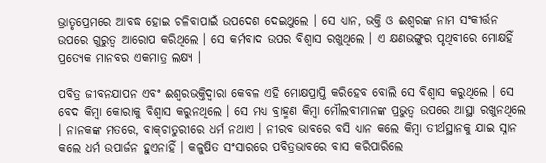ଭ୍ରାତୃପ୍ରେମରେ ଆବଦ୍ଧ ହୋଇ ଚଳିବାପାଇଁ ଉପଦେଶ ଦେଇଥୁଲେ । ସେ ଧ୍ୟାନ, ଭକ୍ତି ଓ ଈଶ୍ଵରଙ୍କ ନାମ ସଂକୀର୍ତ୍ତନ ଉପରେ ଗୁରୁତ୍ୱ ଆରୋପ କରିଥିଲେ । ସେ କର୍ମବାଦ ଉପର ବିଶ୍ଵାସ ରଖୁଥିଲେ । ଏ କ୍ଷଣଭଙ୍ଗୁର ପୃଥିବୀରେ ମୋକ୍ଷହିଁ ପ୍ରତ୍ୟେକ ମାନବର ଏକମାତ୍ର ଲକ୍ଷ୍ୟ ।

ପବିତ୍ର ଜୀବନଯାପନ ଏବଂ ଈଶ୍ଵରଭକ୍ତିଦ୍ଵାରା କେବଳ ଏହି ମୋକ୍ଷପ୍ରାପ୍ତି କରିହେବ ବୋଲି ସେ ବିଶ୍ଵାସ କରୁଥିଲେ । ସେ ବେଦ କିମ୍ବା କୋରାକୁ ବିଶ୍ଵାସ କରୁନଥିଲେ । ସେ ମଧ୍ୟ ବ୍ରାହ୍ମଣ କିମ୍ବା ମୌଲବୀମାନଙ୍କ ପ୍ରଭୁତ୍ଵ ଉପରେ ଆସ୍ଥା ରଖୁନଥିଲେ । ନାନକଙ୍କ ମତରେ, ବାକ୍‌ଚାତୁରୀରେ ଧର୍ମ ନଥାଏ । ନୀରବ ଭାବରେ ବସି ଧ୍ୟାନ କଲେ କିମ୍ବା ତୀର୍ଥସ୍ଥାନକୁ ଯାଇ ସ୍ନାନ କଲେ ଧର୍ମ ଉପାର୍ଜନ ହୁଏନାହିଁ । କଳୁଷିତ ସଂସାରରେ ପବିତ୍ରଭାବରେ ବାସ କରିପାରିଲେ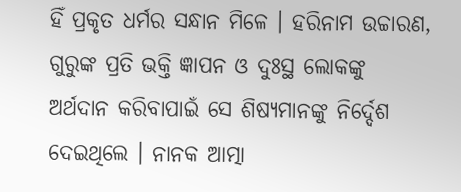ହିଁ ପ୍ରକୃତ ଧର୍ମର ସନ୍ଧାନ ମିଳେ । ହରିନାମ ଉଚ୍ଚାରଣ, ଗୁରୁଙ୍କ ପ୍ରତି ଭକ୍ତି ଜ୍ଞାପନ ଓ ଦୁଃସ୍ଥ ଲୋକଙ୍କୁ ଅର୍ଥଦାନ କରିବାପାଇଁ ସେ ଶିଷ୍ୟମାନଙ୍କୁ ନିର୍ଦ୍ଦେଶ ଦେଇଥିଲେ । ନାନକ ଆତ୍ମା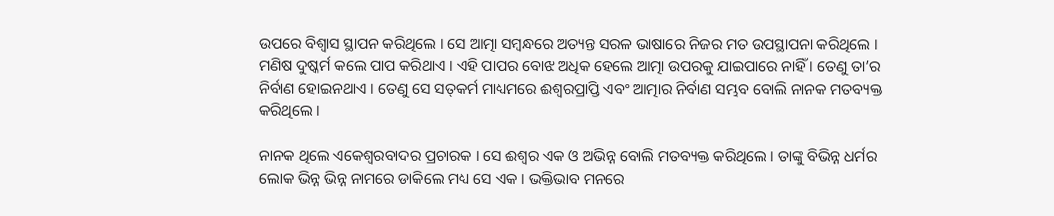ଉପରେ ବିଶ୍ବାସ ସ୍ଥାପନ କରିଥିଲେ । ସେ ଆତ୍ମା ସମ୍ବନ୍ଧରେ ଅତ୍ୟନ୍ତ ସରଳ ଭାଷାରେ ନିଜର ମତ ଉପସ୍ଥାପନା କରିଥିଲେ । ମଣିଷ ଦୁଷ୍କର୍ମ କଲେ ପାପ କରିଥାଏ । ଏହି ପାପର ବୋଝ ଅଧିକ ହେଲେ ଆତ୍ମା ଉପରକୁ ଯାଇପାରେ ନାହିଁ । ତେଣୁ ତା’ର ନିର୍ବାଣ ହୋଇନଥାଏ । ତେଣୁ ସେ ସତ୍‌କର୍ମ ମାଧ୍ୟମରେ ଈଶ୍ୱରପ୍ରାପ୍ତି ଏବଂ ଆତ୍ମାର ନିର୍ବାଣ ସମ୍ଭବ ବୋଲି ନାନକ ମତବ୍ୟକ୍ତ କରିଥିଲେ ।

ନାନକ ଥିଲେ ଏକେଶ୍ୱରବାଦର ପ୍ରଚାରକ । ସେ ଈଶ୍ଵର ଏକ ଓ ଅଭିନ୍ନ ବୋଲି ମତବ୍ୟକ୍ତ କରିଥିଲେ । ତାଙ୍କୁ ବିଭିନ୍ନ ଧର୍ମର ଲୋକ ଭିନ୍ନ ଭିନ୍ନ ନାମରେ ଡାକିଲେ ମଧ୍ୟ ସେ ଏକ । ଭକ୍ତିଭାବ ମନରେ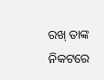ରଖ୍ ତାଙ୍କ ନିକଟରେ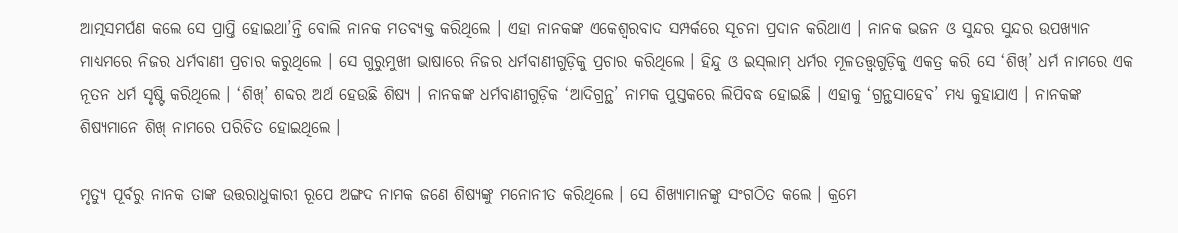ଆତ୍ମସମର୍ପଣ କଲେ ସେ ପ୍ରାପ୍ତି ହୋଇଥା’ନ୍ତି ବୋଲି ନାନକ ମତବ୍ୟକ୍ତ କରିଥିଲେ । ଏହା ନାନକଙ୍କ ଏକେଶ୍ବରବାଦ ସମ୍ପର୍କରେ ସୂଚନା ପ୍ରଦାନ କରିଥାଏ । ନାନକ ଭଜନ ଓ ସୁନ୍ଦର ସୁନ୍ଦର ଉପଖ୍ୟାନ ମାଧ୍ୟମରେ ନିଜର ଧର୍ମବାଣୀ ପ୍ରଚାର କରୁଥିଲେ । ସେ ଗୁରୁମୁଖୀ ଭାଷାରେ ନିଜର ଧର୍ମବାଣୀଗୁଡ଼ିକୁ ପ୍ରଚାର କରିଥିଲେ । ହିନ୍ଦୁ ଓ ଇସ୍‌ଲାମ୍ ଧର୍ମର ମୂଳତତ୍ତ୍ଵଗୁଡ଼ିକୁ ଏକତ୍ର କରି ସେ ‘ଶିଖ୍’ ଧର୍ମ ନାମରେ ଏକ ନୂତନ ଧର୍ମ ସୃଷ୍ଟି କରିଥିଲେ । ‘ଶିଖ୍’ ଶବ୍ଦର ଅର୍ଥ ହେଉଛି ଶିଷ୍ୟ । ନାନକଙ୍କ ଧର୍ମବାଣୀଗୁଡ଼ିକ ‘ଆଦିଗ୍ରନ୍ଥ’ ନାମକ ପୁସ୍ତକରେ ଲିପିବଦ୍ଧ ହୋଇଛି । ଏହାକୁ ‘ଗ୍ରନ୍ଥସାହେବ’ ମଧ୍ୟ କୁହାଯାଏ । ନାନକଙ୍କ ଶିଷ୍ୟମାନେ ଶିଖ୍ ନାମରେ ପରିଚିତ ହୋଇଥିଲେ ।

ମୃତ୍ୟୁ ପୂର୍ବରୁ ନାନକ ତାଙ୍କ ଉତ୍ତରାଧୁକାରୀ ରୂପେ ଅଙ୍ଗଦ ନାମକ ଜଣେ ଶିଷ୍ୟଙ୍କୁ ମନୋନୀତ କରିଥିଲେ । ସେ ଶିଖ୍ୟାମାନଙ୍କୁ ସଂଗଠିତ କଲେ । କ୍ରମେ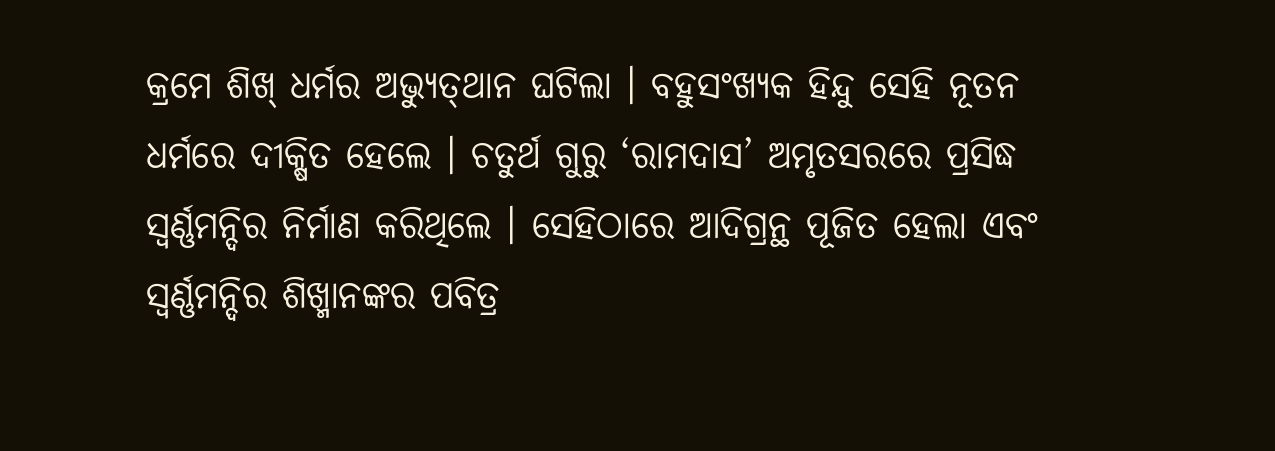କ୍ରମେ ଶିଖ୍ ଧର୍ମର ଅଭ୍ୟୁତ୍‌ଥାନ ଘଟିଲା । ବହୁସଂଖ୍ୟକ ହିନ୍ଦୁ ସେହି ନୂତନ ଧର୍ମରେ ଦୀକ୍ଷିତ ହେଲେ । ଚତୁର୍ଥ ଗୁରୁ ‘ରାମଦାସ’ ଅମୃତସରରେ ପ୍ରସିଦ୍ଧ ସ୍ଵର୍ଣ୍ଣମନ୍ଦିର ନିର୍ମାଣ କରିଥିଲେ । ସେହିଠାରେ ଆଦିଗ୍ରନ୍ଥ ପୂଜିତ ହେଲା ଏବଂ ସ୍ଵର୍ଣ୍ଣମନ୍ଦିର ଶିଖ୍ମାନଙ୍କର ପବିତ୍ର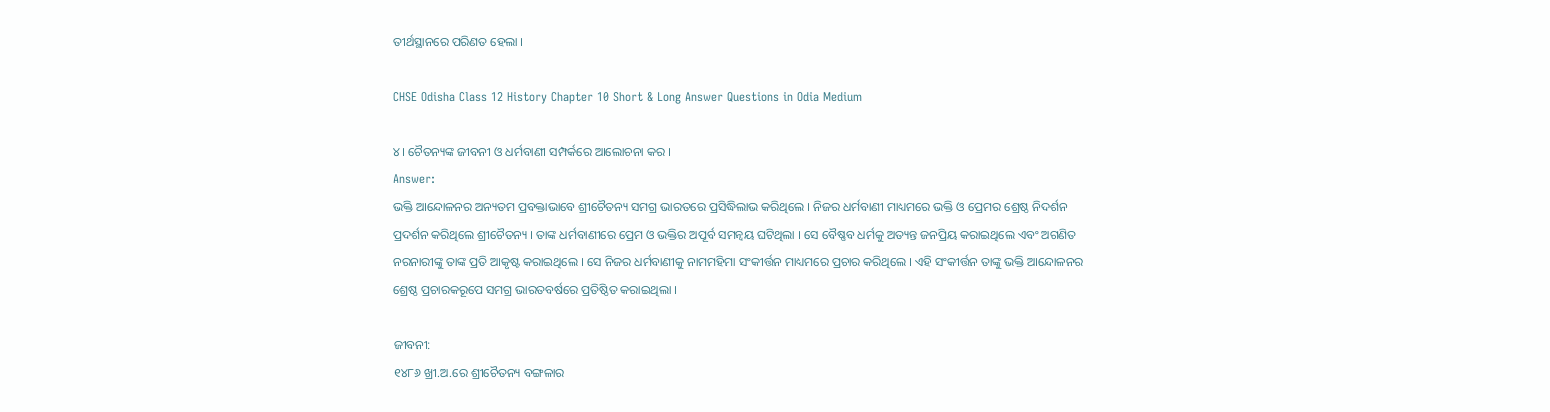ତୀର୍ଥସ୍ଥାନରେ ପରିଣତ ହେଲା ।

CHSE Odisha Class 12 History Chapter 10 Short & Long Answer Questions in Odia Medium

୪। ଚୈତନ୍ୟଙ୍କ ଜୀବନୀ ଓ ଧର୍ମବାଣୀ ସମ୍ପର୍କରେ ଆଲୋଚନା କର ।
Answer:
ଭକ୍ତି ଆନ୍ଦୋଳନର ଅନ୍ୟତମ ପ୍ରବକ୍ତାଭାବେ ଶ୍ରୀଚୈତନ୍ୟ ସମଗ୍ର ଭାରତରେ ପ୍ରସିଦ୍ଧିଲାଭ କରିଥିଲେ । ନିଜର ଧର୍ମବାଣୀ ମାଧ୍ୟମରେ ଭକ୍ତି ଓ ପ୍ରେମର ଶ୍ରେଷ୍ଠ ନିଦର୍ଶନ ପ୍ରଦର୍ଶନ କରିଥିଲେ ଶ୍ରୀଚୈତନ୍ୟ । ତାଙ୍କ ଧର୍ମବାଣୀରେ ପ୍ରେମ ଓ ଭକ୍ତିର ଅପୂର୍ବ ସମନ୍ଵୟ ଘଟିଥିଲା । ସେ ବୈଷ୍ଣବ ଧର୍ମକୁ ଅତ୍ୟନ୍ତ ଜନପ୍ରିୟ କରାଇଥିଲେ ଏବଂ ଅଗଣିତ ନରନାରୀଙ୍କୁ ତାଙ୍କ ପ୍ରତି ଆକୃଷ୍ଟ କରାଇଥିଲେ । ସେ ନିଜର ଧର୍ମବାଣୀକୁ ନାମମହିମା ସଂକୀର୍ତ୍ତନ ମାଧ୍ୟମରେ ପ୍ରଚାର କରିଥିଲେ । ଏହି ସଂକୀର୍ତ୍ତନ ତାଙ୍କୁ ଭକ୍ତି ଆନ୍ଦୋଳନର ଶ୍ରେଷ୍ଠ ପ୍ରଚାରକରୂପେ ସମଗ୍ର ଭାରତବର୍ଷରେ ପ୍ରତିଷ୍ଠିତ କରାଇଥିଲା ।

ଜୀବନୀ:
୧୪୮୬ ଖ୍ରୀ.ଅ.ରେ ଶ୍ରୀଚୈତନ୍ୟ ବଙ୍ଗଳାର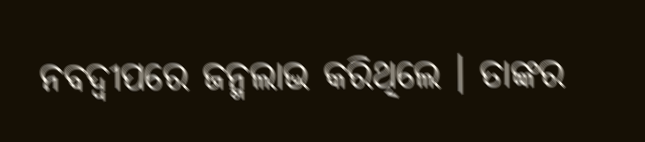ନବଦ୍ଵୀପରେ ଜନ୍ମଲାଭ କରିଥିଲେ । ତାଙ୍କର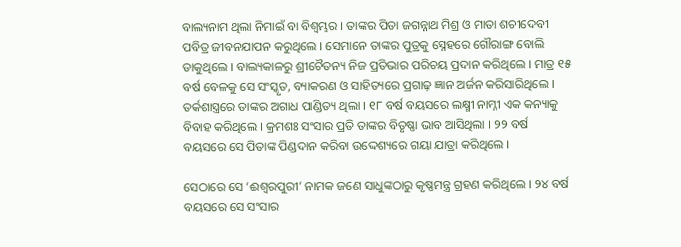ବାଲ୍ୟନାମ ଥିଲା ନିମାଇଁ ବା ବିଶ୍ଵମ୍ଭର । ତାଙ୍କର ପିତା ଜଗନ୍ନାଥ ମିଶ୍ର ଓ ମାତା ଶଚୀଦେବୀ ପବିତ୍ର ଜୀବନଯାପନ କରୁଥିଲେ । ସେମାନେ ତାଙ୍କର ପୁତ୍ରକୁ ସ୍ନେହରେ ଗୌରାଙ୍ଗ ବୋଲି ଡାକୁଥିଲେ । ବାଲ୍ୟକାଳରୁ ଶ୍ରୀଚୈତନ୍ୟ ନିଜ ପ୍ରତିଭାର ପରିଚୟ ପ୍ରଦାନ କରିଥିଲେ । ମାତ୍ର ୧୫ ବର୍ଷ ବେଳକୁ ସେ ସଂସ୍କୃତ, ବ୍ୟାକରଣ ଓ ସାହିତ୍ୟରେ ପ୍ରଗାଢ଼ ଜ୍ଞାନ ଅର୍ଜନ କରିସାରିଥିଲେ । ତର୍କଶାସ୍ତ୍ରରେ ତାଙ୍କର ଅଗାଧ ପାଣ୍ଡିତ୍ୟ ଥିଲା । ୧୮ ବର୍ଷ ବୟସରେ ଲକ୍ଷ୍ମୀ ନାମ୍ନୀ ଏକ କନ୍ୟାକୁ ବିବାହ କରିଥିଲେ । କ୍ରମଶଃ ସଂସାର ପ୍ରତି ତାଙ୍କର ବିତୃଷ୍ଣା ଭାବ ଆସିଥିଲା । ୨୨ ବର୍ଷ ବୟସରେ ସେ ପିତାଙ୍କ ପିଣ୍ଡଦାନ କରିବା ଉଦ୍ଦେଶ୍ୟରେ ଗୟା ଯାତ୍ରା କରିଥିଲେ ।

ସେଠାରେ ସେ ‘ଈଶ୍ୱରପୁରୀ’ ନାମକ ଜଣେ ସାଧୁଙ୍କଠାରୁ କୃଷ୍ଣମନ୍ତ୍ର ଗ୍ରହଣ କରିଥିଲେ । ୨୪ ବର୍ଷ ବୟସରେ ସେ ସଂସାର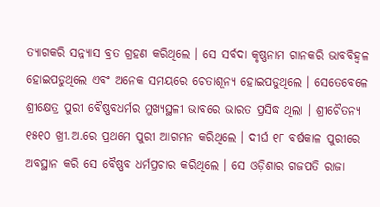ତ୍ୟାଗକରି ସନ୍ନ୍ୟାସ ବ୍ରତ ଗ୍ରହଣ କରିଥିଲେ । ସେ ସର୍ବଦା କୃଷ୍ଣନାମ ଗାନକରି ଭାବବିହ୍ଵଳ ହୋଇପଡୁଥିଲେ ଏବଂ ଅନେକ ସମୟରେ ଚେତାଶୂନ୍ୟ ହୋଇପଡୁଥିଲେ । ସେତେବେଳେ ଶ୍ରୀକ୍ଷେତ୍ର ପୁରୀ ବୈଷ୍ଣବଧର୍ମର ମୁଖ୍ୟସ୍ଥଳୀ ଭାବରେ ଭାରତ ପ୍ରସିଦ୍ଧ ଥିଲା । ଶ୍ରୀଚୈତନ୍ୟ ୧୫୧୦ ଖ୍ରୀ.ଅ.ରେ ପ୍ରଥମେ ପୁରୀ ଆଗମନ କରିଥିଲେ । ଦୀର୍ଘ ୧୮ ବର୍ଷକାଳ ପୁରୀରେ ଅବସ୍ଥାନ କରି ସେ ବୈଷ୍ଣବ ଧର୍ମପ୍ରଚାର କରିଥିଲେ । ସେ ଓଡ଼ିଶାର ଗଜପତି ରାଜା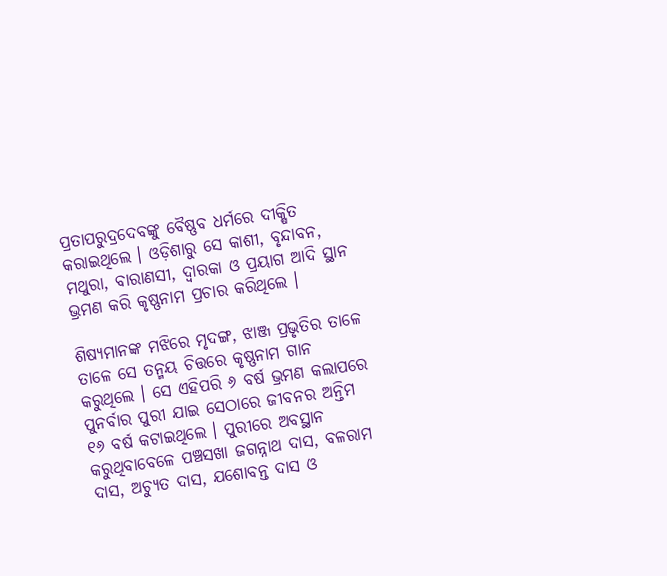ପ୍ରତାପରୁଦ୍ରଦେବଙ୍କୁ ବୈଷ୍ଣବ ଧର୍ମରେ ଦୀକ୍ଷିତ କରାଇଥିଲେ । ଓଡ଼ିଶାରୁ ସେ କାଶୀ, ବୃନ୍ଦାବନ, ମଥୁରା, ବାରାଣସୀ, ଦ୍ଵାରକା ଓ ପ୍ରୟାଗ ଆଦି ସ୍ଥାନ ଭ୍ରମଣ କରି କୃଷ୍ଣନାମ ପ୍ରଚାର କରିଥିଲେ ।

ଶିଷ୍ୟମାନଙ୍କ ମଝିରେ ମୃଦଙ୍ଗ, ଝାଞ୍ଜ ପ୍ରଭୃତିର ତାଳେ ତାଳେ ସେ ତନ୍ମୟ ଚିତ୍ତରେ କୃଷ୍ଣନାମ ଗାନ କରୁଥିଲେ । ସେ ଏହିପରି ୬ ବର୍ଷ ଭ୍ରମଣ କଲାପରେ ପୁନର୍ବାର ପୁରୀ ଯାଇ ସେଠାରେ ଜୀବନର ଅନ୍ତିମ ୧୬ ବର୍ଷ କଟାଇଥିଲେ । ପୁରୀରେ ଅବସ୍ଥାନ କରୁଥିବାବେଳେ ପଞ୍ଚସଖା ଜଗନ୍ନାଥ ଦାସ, ବଳରାମ ଦାସ, ଅଚ୍ୟୁତ ଦାସ, ଯଶୋବନ୍ତ ଦାସ ଓ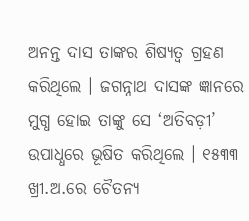ଅନନ୍ତ ଦାସ ତାଙ୍କର ଶିଷ୍ୟତ୍ଵ ଗ୍ରହଣ କରିଥିଲେ । ଜଗନ୍ନାଥ ଦାସଙ୍କ ଜ୍ଞାନରେ ମୁଗ୍ଧ ହୋଇ ତାଙ୍କୁ ସେ ‘ଅତିବଡ଼ୀ’ ଉପାଧ୍ଧରେ ଭୂଷିତ କରିଥିଲେ । ୧୫୩୩ ଖ୍ରୀ.ଅ.ରେ ଚୈତନ୍ୟ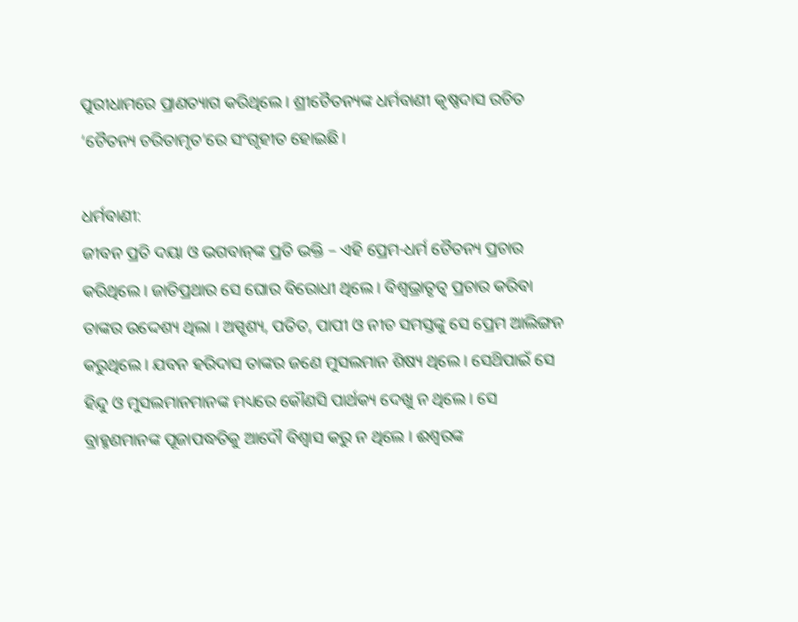ପୁରୀଧାମରେ ପ୍ରାଣତ୍ୟାଗ କରିଥିଲେ । ଶ୍ରୀଚୈତନ୍ୟଙ୍କ ଧର୍ମବାଣୀ କୃଷ୍ଣଦାସ ରଚିତ ‘ଚୈତନ୍ୟ ଚରିତାମୃତ’ରେ ସଂଗୃହୀତ ହୋଇଛି ।

ଧର୍ମବାଣୀ:
ଜୀବନ ପ୍ରତି ଦୟା ଓ ଭଗବାନ୍‌ଙ୍କ ପ୍ରତି ଭକ୍ତି – ଏହି ପ୍ରେମ-ଧର୍ମ ଚୈତନ୍ୟ ପ୍ରଚାର କରିଥିଲେ । ଜାତିପ୍ରଥାର ସେ ଘୋର ବିରୋଧୀ ଥିଲେ । ବିଶ୍ୱଭ୍ରାତୃତ୍ଵ ପ୍ରଚାର କରିବା ତାଙ୍କର ଉଦ୍ଦେଶ୍ୟ ଥିଲା । ଅସ୍ପୃଶ୍ୟ, ପତିତ, ପାପୀ ଓ ନୀଚ ସମସ୍ତଙ୍କୁ ସେ ପ୍ରେମ ଆଲିଙ୍ଗନ କରୁଥିଲେ । ଯବନ ହରିଦାସ ତାଙ୍କର ଜଣେ ମୁସଲମାନ ଶିଷ୍ୟ ଥିଲେ । ସେଥ‌ିପାଇଁ ସେ ହିନ୍ଦୁ ଓ ମୁସଲମାନମାନଙ୍କ ମଧ୍ୟରେ କୌଣସି ପାର୍ଥକ୍ୟ ଦେଖୁ ନ ଥିଲେ । ସେ ବ୍ରାହ୍ମଣମାନଙ୍କ ପୂଜାପଦ୍ଧତିକୁ ଆଦୌ ବିଶ୍ଵାସ କରୁ ନ ଥିଲେ । ଈଶ୍ଵରଙ୍କ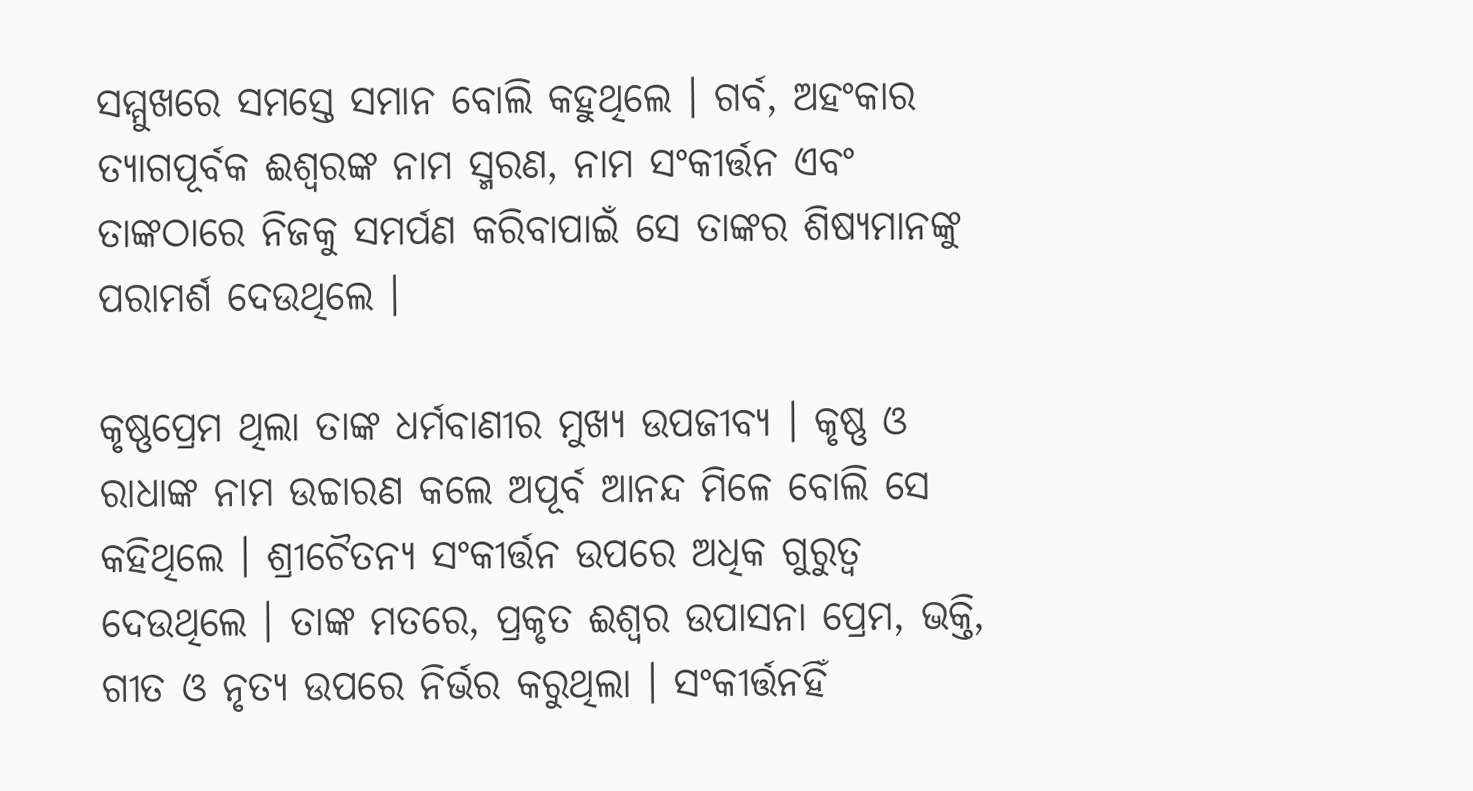ସମ୍ମୁଖରେ ସମସ୍ତେ ସମାନ ବୋଲି କହୁଥିଲେ । ଗର୍ବ, ଅହଂକାର ତ୍ୟାଗପୂର୍ବକ ଈଶ୍ଵରଙ୍କ ନାମ ସ୍ମରଣ, ନାମ ସଂକୀର୍ତ୍ତନ ଏବଂ ତାଙ୍କଠାରେ ନିଜକୁ ସମର୍ପଣ କରିବାପାଇଁ ସେ ତାଙ୍କର ଶିଷ୍ୟମାନଙ୍କୁ ପରାମର୍ଶ ଦେଉଥିଲେ ।

କୃଷ୍ଣପ୍ରେମ ଥିଲା ତାଙ୍କ ଧର୍ମବାଣୀର ମୁଖ୍ୟ ଉପଜୀବ୍ୟ । କୃଷ୍ଣ ଓ ରାଧାଙ୍କ ନାମ ଉଚ୍ଚାରଣ କଲେ ଅପୂର୍ବ ଆନନ୍ଦ ମିଳେ ବୋଲି ସେ କହିଥିଲେ । ଶ୍ରୀଚୈତନ୍ୟ ସଂକୀର୍ତ୍ତନ ଉପରେ ଅଧିକ ଗୁରୁତ୍ଵ ଦେଉଥିଲେ । ତାଙ୍କ ମତରେ, ପ୍ରକୃତ ଈଶ୍ଵର ଉପାସନା ପ୍ରେମ, ଭକ୍ତି, ଗୀତ ଓ ନୃତ୍ୟ ଉପରେ ନିର୍ଭର କରୁଥିଲା । ସଂକୀର୍ତ୍ତନହିଁ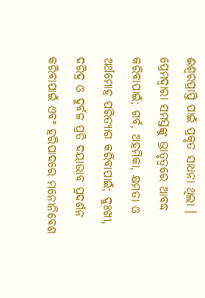ଈଶ୍ୱରପ୍ରାପ୍ତି ପାଇଁ ପ୍ରକୃତ ସାଧନା ଥିଲା । ପ୍ରେମଦ୍ୱାରା ସମସ୍ତଙ୍କୁ ଭ୍ରାତୃତ୍ଵରେ ଆବଦ୍ଧ କରିବାପାଇଁ; ଗର୍ବ, ଅହମିକା, କ୍ଷମତା ଓ ଅର୍ଥମୋହ ପରିତ୍ୟାଗ କରିବାପାଇଁ; ଦୁଃଖୀ, ଦରିଦ୍ର ଓ ଦୁର୍ବଳ ପ୍ରତି ଦୟାଭାବ ପ୍ରଦର୍ଶନ କରିବାପାଇଁ ଏବଂ ହରିପାଦରେ ମନୋନିବେଶ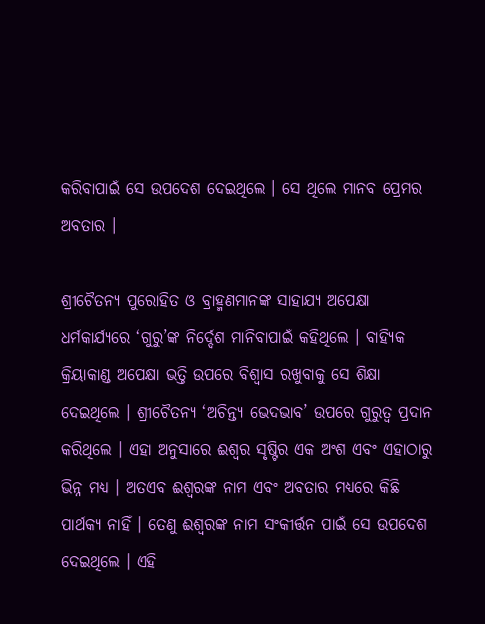କରିବାପାଇଁ ସେ ଉପଦେଶ ଦେଇଥିଲେ । ସେ ଥିଲେ ମାନବ ପ୍ରେମର ଅବତାର ।

ଶ୍ରୀଚୈତନ୍ୟ ପୁରୋହିତ ଓ ବ୍ରାହ୍ମଣମାନଙ୍କ ସାହାଯ୍ୟ ଅପେକ୍ଷା ଧର୍ମକାର୍ଯ୍ୟରେ ‘ଗୁରୁ’ଙ୍କ ନିର୍ଦ୍ଦେଶ ମାନିବାପାଇଁ କହିଥିଲେ । ବାହ୍ୟିକ କ୍ରିୟାକାଣ୍ଡ ଅପେକ୍ଷା ଭତ୍ତି ଉପରେ ବିଶ୍ଵାସ ରଖୁବାକୁ ସେ ଶିକ୍ଷା ଦେଇଥିଲେ । ଶ୍ରୀଚୈତନ୍ୟ ‘ଅଚିନ୍ତ୍ଯ ଭେଦଭାବ’ ଉପରେ ଗୁରୁତ୍ଵ ପ୍ରଦାନ କରିଥିଲେ । ଏହା ଅନୁସାରେ ଈଶ୍ଵର ସୃଷ୍ଟିର ଏକ ଅଂଶ ଏବଂ ଏହାଠାରୁ ଭିନ୍ନ ମଧ୍ୟ । ଅତଏବ ଈଶ୍ଵରଙ୍କ ନାମ ଏବଂ ଅବତାର ମଧ୍ଯରେ କିଛି ପାର୍ଥକ୍ୟ ନାହିଁ । ତେଣୁ ଈଶ୍ଵରଙ୍କ ନାମ ସଂକୀର୍ତ୍ତନ ପାଇଁ ସେ ଉପଦେଶ ଦେଇଥିଲେ । ଏହି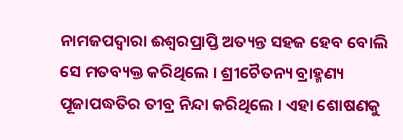ନାମଜପଦ୍ଵାରା ଈଶ୍ଵରପ୍ରାପ୍ତି ଅତ୍ୟନ୍ତ ସହଜ ହେବ ବୋଲି ସେ ମତବ୍ୟକ୍ତ କରିଥିଲେ । ଶ୍ରୀଚୈତନ୍ୟ ବ୍ରାହ୍ମଣ୍ୟ ପୂଜାପଦ୍ଧତିର ତୀବ୍ର ନିନ୍ଦା କରିଥିଲେ । ଏହା ଶୋଷଣକୁ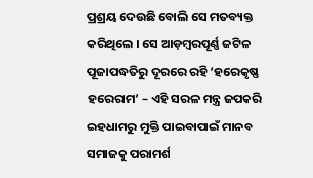ପ୍ରଶ୍ରୟ ଦେଉଛି ବୋଲି ସେ ମତବ୍ୟକ୍ତ କରିଥିଲେ । ସେ ଆଡ଼ମ୍ବରପୂର୍ଣ୍ଣ ଜଟିଳ ପୂଜାପଦ୍ଧତିରୁ ଦୂରରେ ରହି ‘ହରେକୃଷ୍ଣ ହରେରାମ’ – ଏହି ସରଳ ମନ୍ତ୍ର ଜପକରି ଇହଧାମରୁ ମୁକ୍ତି ପାଇବାପାଇଁ ମାନବ ସମାଜକୁ ପରାମର୍ଶ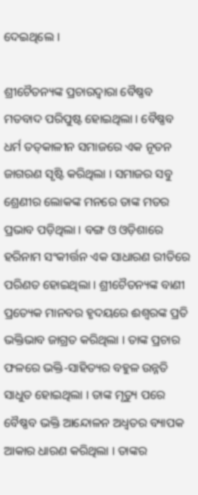ଦେଇଥିଲେ ।

ଶ୍ରୀଚୈତନ୍ୟଙ୍କ ପ୍ରଚାରଦ୍ଵାରା ବୈଷ୍ଣବ ମତବାଦ ପରିପୁଷ୍ଟ ହୋଇଥିଲା । ବୈଷ୍ଣବ ଧର୍ମ ତତ୍‌କାଳୀନ ସମାଜରେ ଏକ ନୂତନ ଜାଗରଣ ସୃଷ୍ଟି କରିଥିଲା । ସମାଜର ସବୁ ଶ୍ରେଣୀର ଲୋକଙ୍କ ମନରେ ତାଙ୍କ ମତର ପ୍ରଭାବ ପଡ଼ିଥିଲା । ବଙ୍ଗ ଓ ଓଡ଼ିଶାରେ ହରିନାମ ସଂକୀର୍ତ୍ତନ ଏକ ସାଧାରଣ ରୀତିରେ ପରିଣତ ହୋଇଥିଲା । ଶ୍ରୀଚୈତନ୍ୟଙ୍କ ବାଣୀ ପ୍ରତ୍ୟେକ ମାନବର ହୃଦୟରେ ଈଶ୍ଵରଙ୍କ ପ୍ରତି ଭକ୍ତିଭାବ ଜାଗ୍ରତ କରିଥିଲା । ତାଙ୍କ ପ୍ରଚାର ଫଳରେ ଭକ୍ତି-ସାହିତ୍ୟର ବହୁଳ ଉନ୍ନତି ସାଧୁତ ହୋଇଥିଲା । ତାଙ୍କ ମୃତ୍ୟୁ ପରେ ବୈଷ୍ଣବ ଭକ୍ତି ଆନ୍ଦୋଳନ ଅଧ୍ଵତର ବ୍ୟାପକ ଆକାର ଧାରଣ କରିଥିଲା । ତାଙ୍କର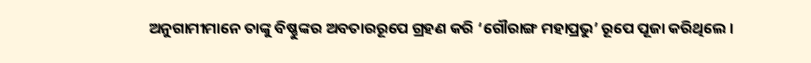ଅନୁଗାମୀମାନେ ତାଙ୍କୁ ବିଷ୍ଣୁଙ୍କର ଅବତାରରୂପେ ଗ୍ରହଣ କରି ‘ଗୌରାଙ୍ଗ ମହାପ୍ରଭୁ’ ରୂପେ ପୂଜା କରିଥିଲେ ।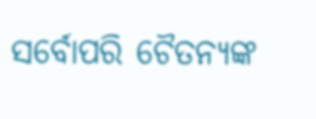ସର୍ବୋପରି ଚୈତନ୍ୟଙ୍କ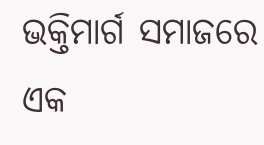ଭକ୍ତିମାର୍ଗ ସମାଜରେ ଏକ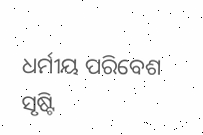ଧର୍ମୀୟ ପରିବେଶ ସୃଷ୍ଟି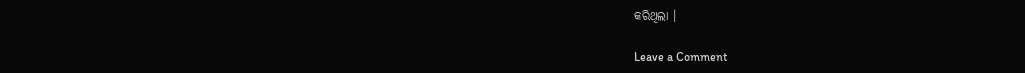କରିଥିଲା ।

Leave a Comment